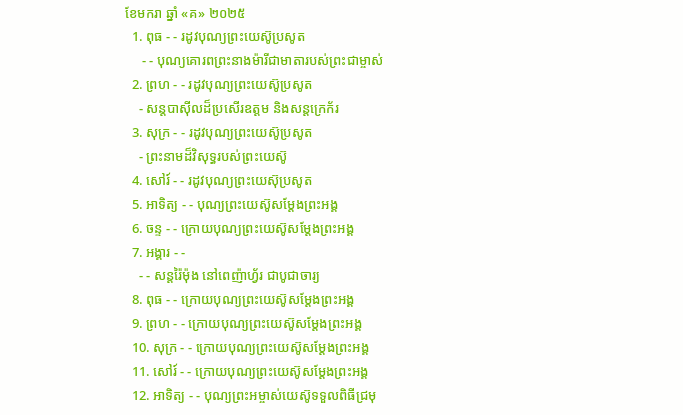ខែមករា ឆ្នាំ «គ» ២០២៥
  1. ពុធ - - រដូវបុណ្យព្រះយេស៊ូប្រសូត
     - - បុណ្យគោរពព្រះនាងម៉ារីជាមាតារបស់ព្រះជាម្ចាស់
  2. ព្រហ - - រដូវបុណ្យព្រះយេស៊ូប្រសូត
    - សន្ដបាស៊ីលដ៏ប្រសើរឧត្ដម និងសន្ដក្រេក័រ
  3. សុក្រ - - រដូវបុណ្យព្រះយេស៊ូប្រសូត
    - ព្រះនាមដ៏វិសុទ្ធរបស់ព្រះយេស៊ូ
  4. សៅរ៍ - - រដូវបុណ្យព្រះយេស៊ុប្រសូត
  5. អាទិត្យ - - បុណ្យព្រះយេស៊ូសម្ដែងព្រះអង្គ
  6. ចន្ទ - - ក្រោយបុណ្យព្រះយេស៊ូសម្ដែងព្រះអង្គ
  7. អង្គារ - -
    - - សន្ដរ៉ៃម៉ុង នៅពេញ៉ាហ្វ័រ ជាបូជាចារ្យ
  8. ពុធ - - ក្រោយបុណ្យព្រះយេស៊ូសម្ដែងព្រះអង្គ
  9. ព្រហ - - ក្រោយបុណ្យព្រះយេស៊ូសម្ដែងព្រះអង្គ
  10. សុក្រ - - ក្រោយបុណ្យព្រះយេស៊ូសម្ដែងព្រះអង្គ
  11. សៅរ៍ - - ក្រោយបុណ្យព្រះយេស៊ូសម្ដែងព្រះអង្គ
  12. អាទិត្យ - - បុណ្យព្រះអម្ចាស់យេស៊ូទទួលពិធីជ្រមុ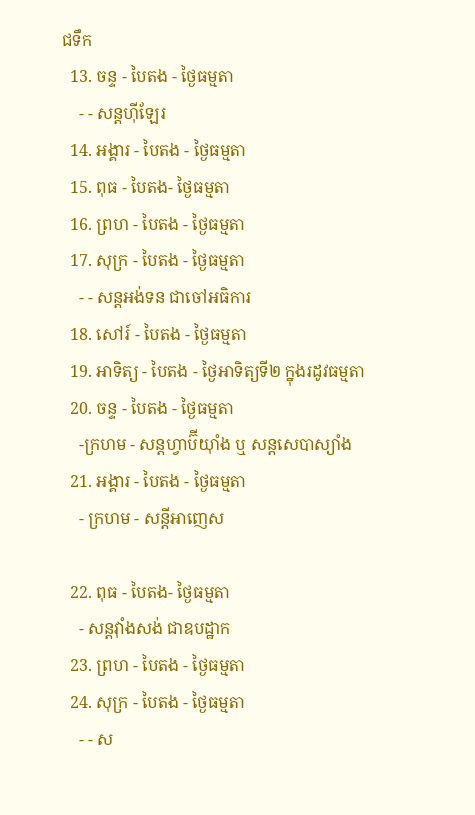ជទឹក
  13. ចន្ទ - បៃតង - ថ្ងៃធម្មតា
    - - សន្ដហ៊ីឡែរ
  14. អង្គារ - បៃតង - ថ្ងៃធម្មតា
  15. ពុធ - បៃតង- ថ្ងៃធម្មតា
  16. ព្រហ - បៃតង - ថ្ងៃធម្មតា
  17. សុក្រ - បៃតង - ថ្ងៃធម្មតា
    - - សន្ដអង់ទន ជាចៅអធិការ
  18. សៅរ៍ - បៃតង - ថ្ងៃធម្មតា
  19. អាទិត្យ - បៃតង - ថ្ងៃអាទិត្យទី២ ក្នុងរដូវធម្មតា
  20. ចន្ទ - បៃតង - ថ្ងៃធម្មតា
    -ក្រហម - សន្ដហ្វាប៊ីយ៉ាំង ឬ សន្ដសេបាស្យាំង
  21. អង្គារ - បៃតង - ថ្ងៃធម្មតា
    - ក្រហម - សន្ដីអាញេស

  22. ពុធ - បៃតង- ថ្ងៃធម្មតា
    - សន្ដវ៉ាំងសង់ ជាឧបដ្ឋាក
  23. ព្រហ - បៃតង - ថ្ងៃធម្មតា
  24. សុក្រ - បៃតង - ថ្ងៃធម្មតា
    - - ស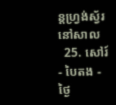ន្ដហ្វ្រង់ស្វ័រ នៅសាល
  25. សៅរ៍ - បៃតង - ថ្ងៃ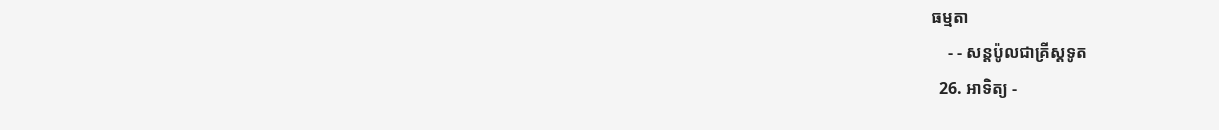ធម្មតា
    - - សន្ដប៉ូលជាគ្រីស្ដទូត
  26. អាទិត្យ -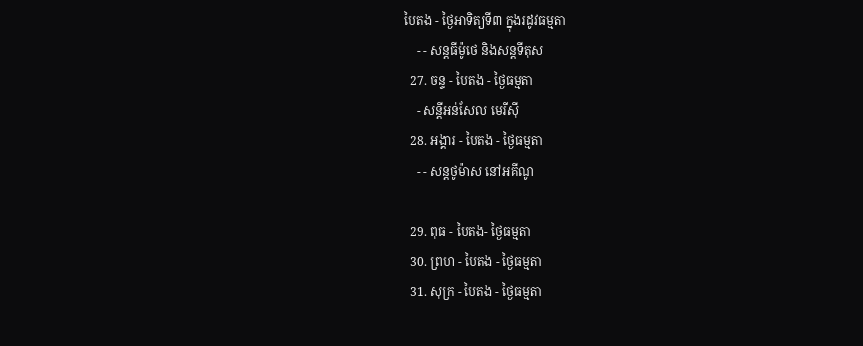បៃតង - ថ្ងៃអាទិត្យទី៣ ក្នុងរដូវធម្មតា
    - - សន្ដធីម៉ូថេ និងសន្ដទីតុស
  27. ចន្ទ - បៃតង - ថ្ងៃធម្មតា
    - សន្ដីអន់សែល មេរីស៊ី
  28. អង្គារ - បៃតង - ថ្ងៃធម្មតា
    - - សន្ដថូម៉ាស នៅអគីណូ

  29. ពុធ - បៃតង- ថ្ងៃធម្មតា
  30. ព្រហ - បៃតង - ថ្ងៃធម្មតា
  31. សុក្រ - បៃតង - ថ្ងៃធម្មតា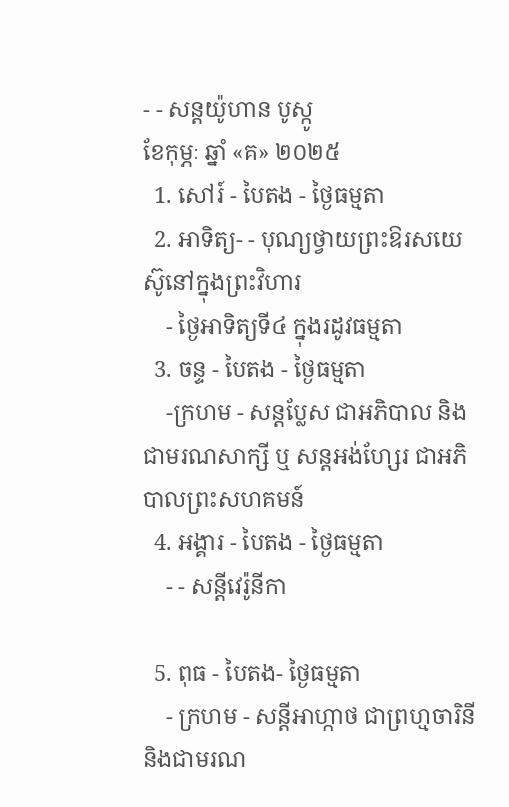- - សន្ដយ៉ូហាន បូស្កូ
ខែកុម្ភៈ ឆ្នាំ «គ» ២០២៥
  1. សៅរ៍ - បៃតង - ថ្ងៃធម្មតា
  2. អាទិត្យ- - បុណ្យថ្វាយព្រះឱរសយេស៊ូនៅក្នុងព្រះវិហារ
    - ថ្ងៃអាទិត្យទី៤ ក្នុងរដូវធម្មតា
  3. ចន្ទ - បៃតង - ថ្ងៃធម្មតា
    -ក្រហម - សន្ដប្លែស ជាអភិបាល និងជាមរណសាក្សី ឬ សន្ដអង់ហ្សែរ ជាអភិបាលព្រះសហគមន៍
  4. អង្គារ - បៃតង - ថ្ងៃធម្មតា
    - - សន្ដីវេរ៉ូនីកា

  5. ពុធ - បៃតង- ថ្ងៃធម្មតា
    - ក្រហម - សន្ដីអាហ្កាថ ជាព្រហ្មចារិនី និងជាមរណ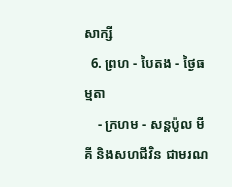សាក្សី
  6. ព្រហ - បៃតង - ថ្ងៃធម្មតា
    - ក្រហម - សន្ដប៉ូល មីគី និងសហជីវិន ជាមរណ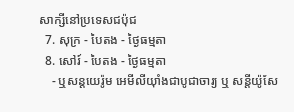សាក្សីនៅប្រទេសជប៉ុជ
  7. សុក្រ - បៃតង - ថ្ងៃធម្មតា
  8. សៅរ៍ - បៃតង - ថ្ងៃធម្មតា
    - ឬសន្ដយេរ៉ូម អេមីលីយ៉ាំងជាបូជាចារ្យ ឬ សន្ដីយ៉ូសែ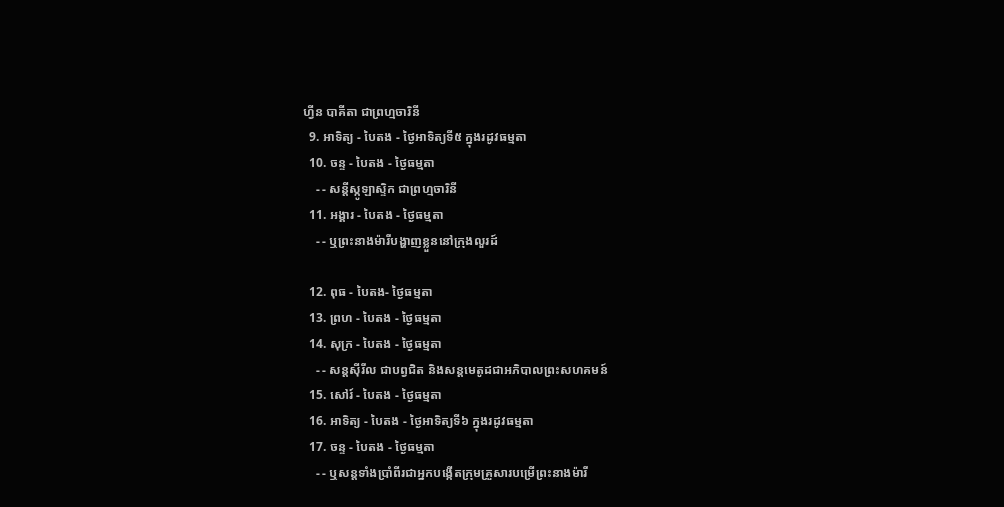ហ្វីន បាគីតា ជាព្រហ្មចារិនី
  9. អាទិត្យ - បៃតង - ថ្ងៃអាទិត្យទី៥ ក្នុងរដូវធម្មតា
  10. ចន្ទ - បៃតង - ថ្ងៃធម្មតា
    - - សន្ដីស្កូឡាស្ទិក ជាព្រហ្មចារិនី
  11. អង្គារ - បៃតង - ថ្ងៃធម្មតា
    - - ឬព្រះនាងម៉ារីបង្ហាញខ្លួននៅក្រុងលួរដ៍

  12. ពុធ - បៃតង- ថ្ងៃធម្មតា
  13. ព្រហ - បៃតង - ថ្ងៃធម្មតា
  14. សុក្រ - បៃតង - ថ្ងៃធម្មតា
    - - សន្ដស៊ីរីល ជាបព្វជិត និងសន្ដមេតូដជាអភិបាលព្រះសហគមន៍
  15. សៅរ៍ - បៃតង - ថ្ងៃធម្មតា
  16. អាទិត្យ - បៃតង - ថ្ងៃអាទិត្យទី៦ ក្នុងរដូវធម្មតា
  17. ចន្ទ - បៃតង - ថ្ងៃធម្មតា
    - - ឬសន្ដទាំងប្រាំពីរជាអ្នកបង្កើតក្រុមគ្រួសារបម្រើព្រះនាងម៉ារី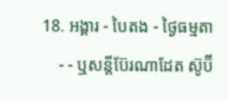18. អង្គារ - បៃតង - ថ្ងៃធម្មតា
    - - ឬសន្ដីប៊ែរណាដែត ស៊ូប៊ី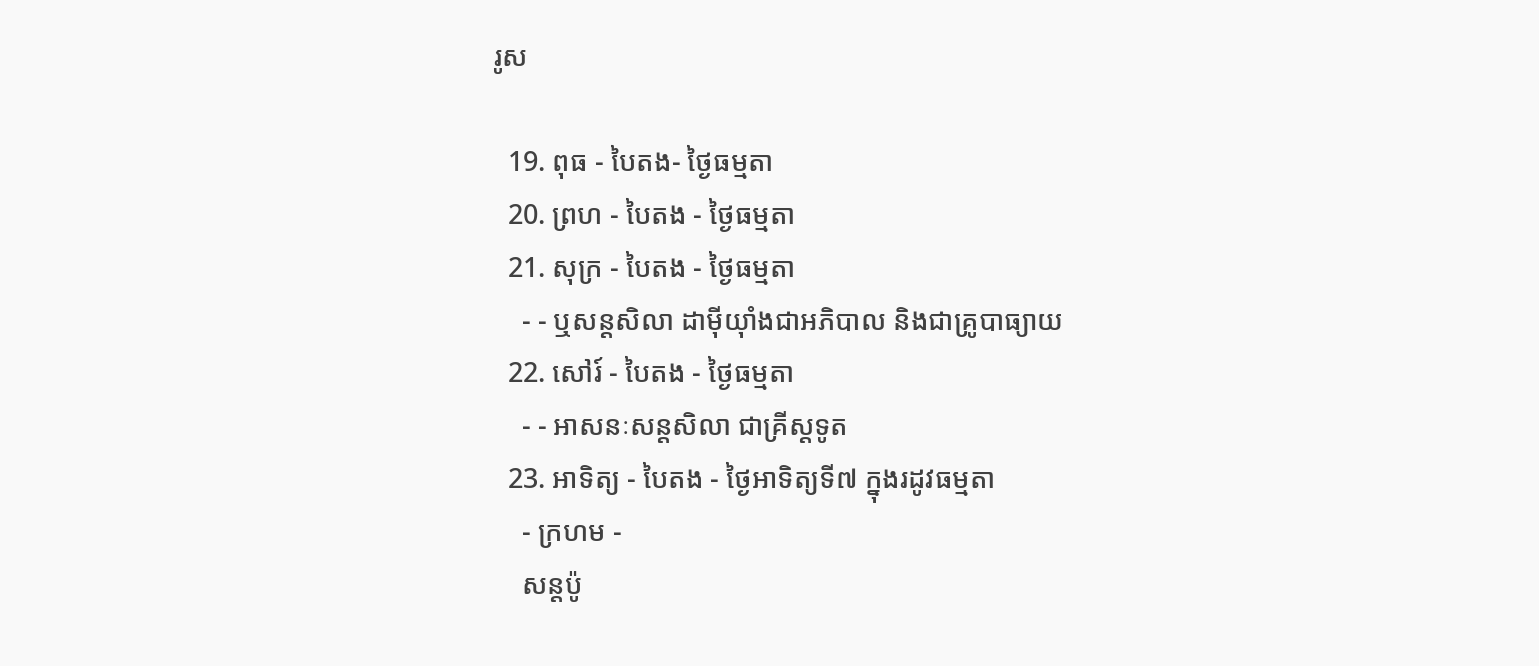រូស

  19. ពុធ - បៃតង- ថ្ងៃធម្មតា
  20. ព្រហ - បៃតង - ថ្ងៃធម្មតា
  21. សុក្រ - បៃតង - ថ្ងៃធម្មតា
    - - ឬសន្ដសិលា ដាម៉ីយ៉ាំងជាអភិបាល និងជាគ្រូបាធ្យាយ
  22. សៅរ៍ - បៃតង - ថ្ងៃធម្មតា
    - - អាសនៈសន្ដសិលា ជាគ្រីស្ដទូត
  23. អាទិត្យ - បៃតង - ថ្ងៃអាទិត្យទី៧ ក្នុងរដូវធម្មតា
    - ក្រហម -
    សន្ដប៉ូ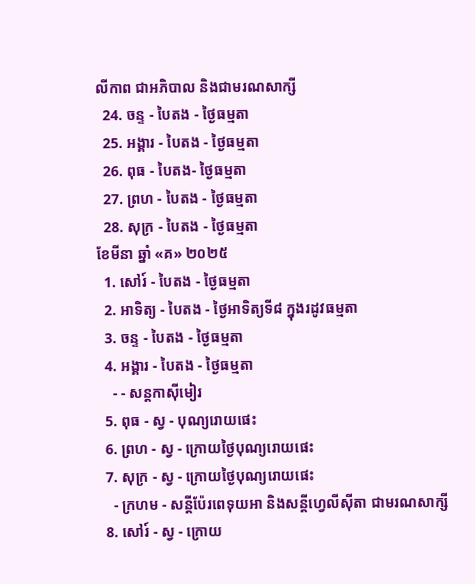លីកាព ជាអភិបាល និងជាមរណសាក្សី
  24. ចន្ទ - បៃតង - ថ្ងៃធម្មតា
  25. អង្គារ - បៃតង - ថ្ងៃធម្មតា
  26. ពុធ - បៃតង- ថ្ងៃធម្មតា
  27. ព្រហ - បៃតង - ថ្ងៃធម្មតា
  28. សុក្រ - បៃតង - ថ្ងៃធម្មតា
ខែមីនា ឆ្នាំ «គ» ២០២៥
  1. សៅរ៍ - បៃតង - ថ្ងៃធម្មតា
  2. អាទិត្យ - បៃតង - ថ្ងៃអាទិត្យទី៨ ក្នុងរដូវធម្មតា
  3. ចន្ទ - បៃតង - ថ្ងៃធម្មតា
  4. អង្គារ - បៃតង - ថ្ងៃធម្មតា
    - - សន្ដកាស៊ីមៀរ
  5. ពុធ - ស្វ - បុណ្យរោយផេះ
  6. ព្រហ - ស្វ - ក្រោយថ្ងៃបុណ្យរោយផេះ
  7. សុក្រ - ស្វ - ក្រោយថ្ងៃបុណ្យរោយផេះ
    - ក្រហម - សន្ដីប៉ែរពេទុយអា និងសន្ដីហ្វេលីស៊ីតា ជាមរណសាក្សី
  8. សៅរ៍ - ស្វ - ក្រោយ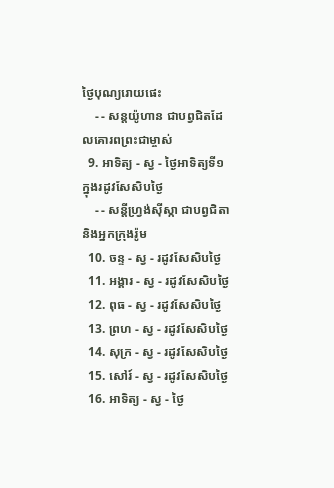ថ្ងៃបុណ្យរោយផេះ
    - - សន្ដយ៉ូហាន ជាបព្វជិតដែលគោរពព្រះជាម្ចាស់
  9. អាទិត្យ - ស្វ - ថ្ងៃអាទិត្យទី១ ក្នុងរដូវសែសិបថ្ងៃ
    - - សន្ដីហ្វ្រង់ស៊ីស្កា ជាបព្វជិតា និងអ្នកក្រុងរ៉ូម
  10. ចន្ទ - ស្វ - រដូវសែសិបថ្ងៃ
  11. អង្គារ - ស្វ - រដូវសែសិបថ្ងៃ
  12. ពុធ - ស្វ - រដូវសែសិបថ្ងៃ
  13. ព្រហ - ស្វ - រដូវសែសិបថ្ងៃ
  14. សុក្រ - ស្វ - រដូវសែសិបថ្ងៃ
  15. សៅរ៍ - ស្វ - រដូវសែសិបថ្ងៃ
  16. អាទិត្យ - ស្វ - ថ្ងៃ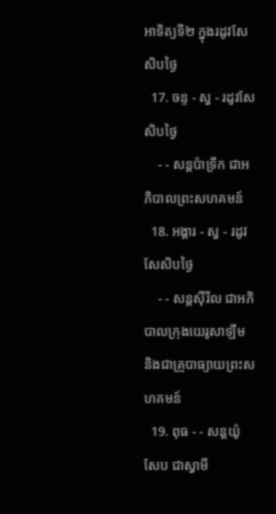អាទិត្យទី២ ក្នុងរដូវសែសិបថ្ងៃ
  17. ចន្ទ - ស្វ - រដូវសែសិបថ្ងៃ
    - - សន្ដប៉ាទ្រីក ជាអភិបាលព្រះសហគមន៍
  18. អង្គារ - ស្វ - រដូវសែសិបថ្ងៃ
    - - សន្ដស៊ីរីល ជាអភិបាលក្រុងយេរូសាឡឹម និងជាគ្រូបាធ្យាយព្រះសហគមន៍
  19. ពុធ - - សន្ដយ៉ូសែប ជាស្វាមី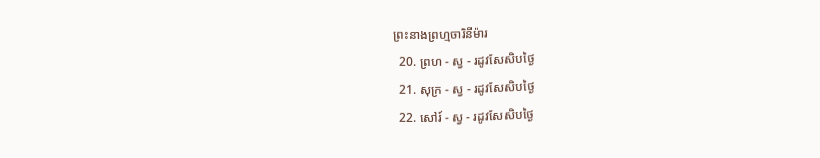ព្រះនាងព្រហ្មចារិនីម៉ារ
  20. ព្រហ - ស្វ - រដូវសែសិបថ្ងៃ
  21. សុក្រ - ស្វ - រដូវសែសិបថ្ងៃ
  22. សៅរ៍ - ស្វ - រដូវសែសិបថ្ងៃ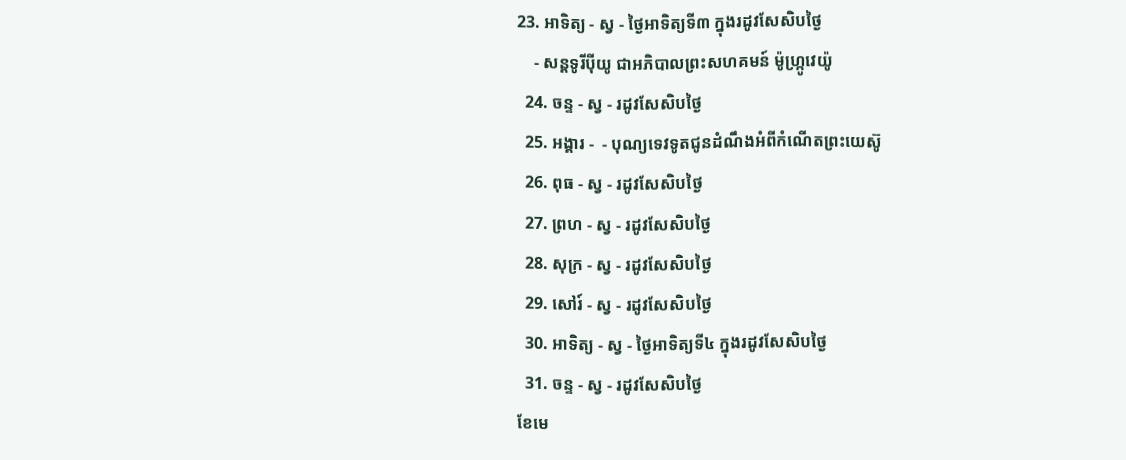23. អាទិត្យ - ស្វ - ថ្ងៃអាទិត្យទី៣ ក្នុងរដូវសែសិបថ្ងៃ
    - សន្ដទូរីប៉ីយូ ជាអភិបាលព្រះសហគមន៍ ម៉ូហ្ក្រូវេយ៉ូ
  24. ចន្ទ - ស្វ - រដូវសែសិបថ្ងៃ
  25. អង្គារ -  - បុណ្យទេវទូតជូនដំណឹងអំពីកំណើតព្រះយេស៊ូ
  26. ពុធ - ស្វ - រដូវសែសិបថ្ងៃ
  27. ព្រហ - ស្វ - រដូវសែសិបថ្ងៃ
  28. សុក្រ - ស្វ - រដូវសែសិបថ្ងៃ
  29. សៅរ៍ - ស្វ - រដូវសែសិបថ្ងៃ
  30. អាទិត្យ - ស្វ - ថ្ងៃអាទិត្យទី៤ ក្នុងរដូវសែសិបថ្ងៃ
  31. ចន្ទ - ស្វ - រដូវសែសិបថ្ងៃ
ខែមេ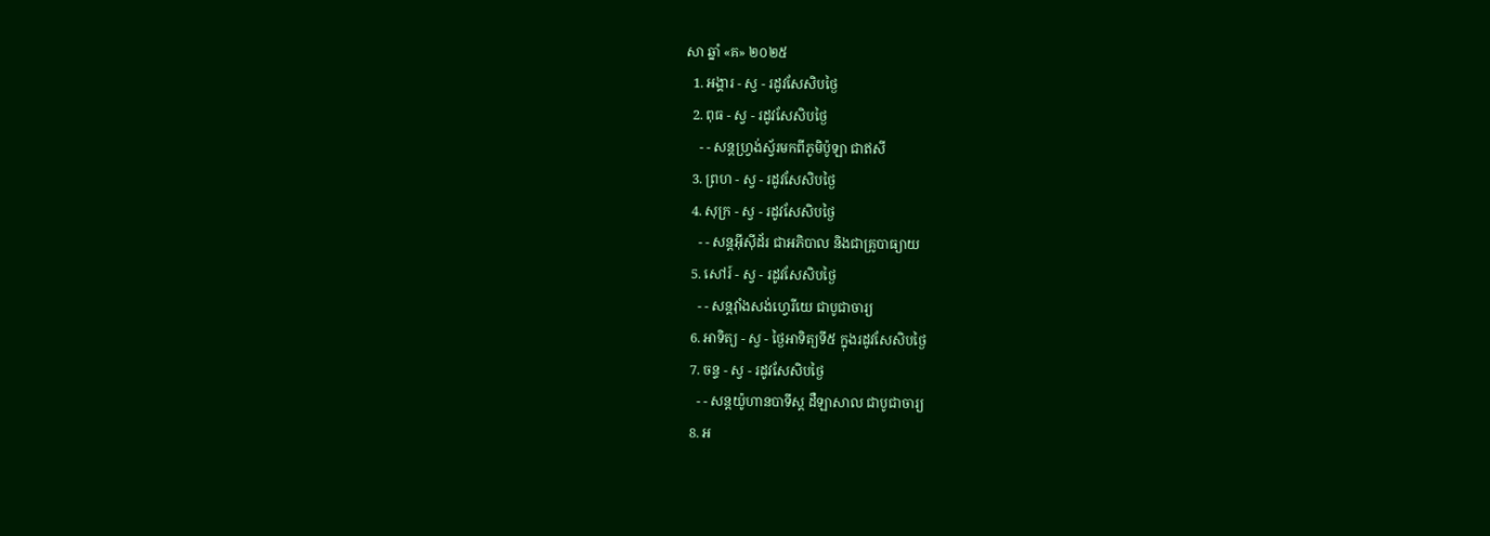សា ឆ្នាំ «គ» ២០២៥
  1. អង្គារ - ស្វ - រដូវសែសិបថ្ងៃ
  2. ពុធ - ស្វ - រដូវសែសិបថ្ងៃ
    - - សន្ដហ្វ្រង់ស្វ័រមកពីភូមិប៉ូឡា ជាឥសី
  3. ព្រហ - ស្វ - រដូវសែសិបថ្ងៃ
  4. សុក្រ - ស្វ - រដូវសែសិបថ្ងៃ
    - - សន្ដអ៊ីស៊ីដ័រ ជាអភិបាល និងជាគ្រូបាធ្យាយ
  5. សៅរ៍ - ស្វ - រដូវសែសិបថ្ងៃ
    - - សន្ដវ៉ាំងសង់ហ្វេរីយេ ជាបូជាចារ្យ
  6. អាទិត្យ - ស្វ - ថ្ងៃអាទិត្យទី៥ ក្នុងរដូវសែសិបថ្ងៃ
  7. ចន្ទ - ស្វ - រដូវសែសិបថ្ងៃ
    - - សន្ដយ៉ូហានបាទីស្ដ ដឺឡាសាល ជាបូជាចារ្យ
  8. អ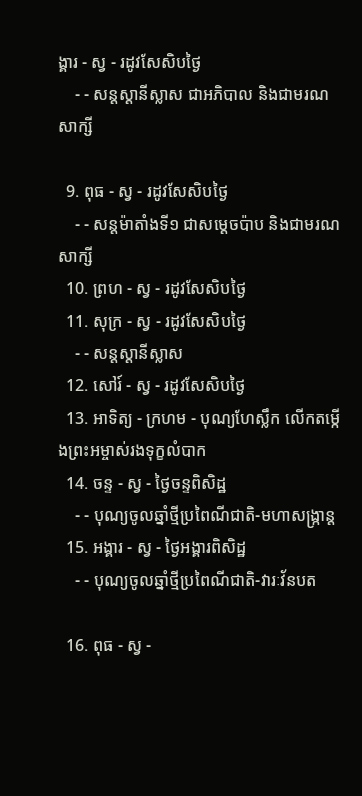ង្គារ - ស្វ - រដូវសែសិបថ្ងៃ
    - - សន្ដស្ដានីស្លាស ជាអភិបាល និងជាមរណសាក្សី

  9. ពុធ - ស្វ - រដូវសែសិបថ្ងៃ
    - - សន្ដម៉ាតាំងទី១ ជាសម្ដេចប៉ាប និងជាមរណសាក្សី
  10. ព្រហ - ស្វ - រដូវសែសិបថ្ងៃ
  11. សុក្រ - ស្វ - រដូវសែសិបថ្ងៃ
    - - សន្ដស្ដានីស្លាស
  12. សៅរ៍ - ស្វ - រដូវសែសិបថ្ងៃ
  13. អាទិត្យ - ក្រហម - បុណ្យហែស្លឹក លើកតម្កើងព្រះអម្ចាស់រងទុក្ខលំបាក
  14. ចន្ទ - ស្វ - ថ្ងៃចន្ទពិសិដ្ឋ
    - - បុណ្យចូលឆ្នាំថ្មីប្រពៃណីជាតិ-មហាសង្រ្កាន្ដ
  15. អង្គារ - ស្វ - ថ្ងៃអង្គារពិសិដ្ឋ
    - - បុណ្យចូលឆ្នាំថ្មីប្រពៃណីជាតិ-វារៈវ័នបត

  16. ពុធ - ស្វ -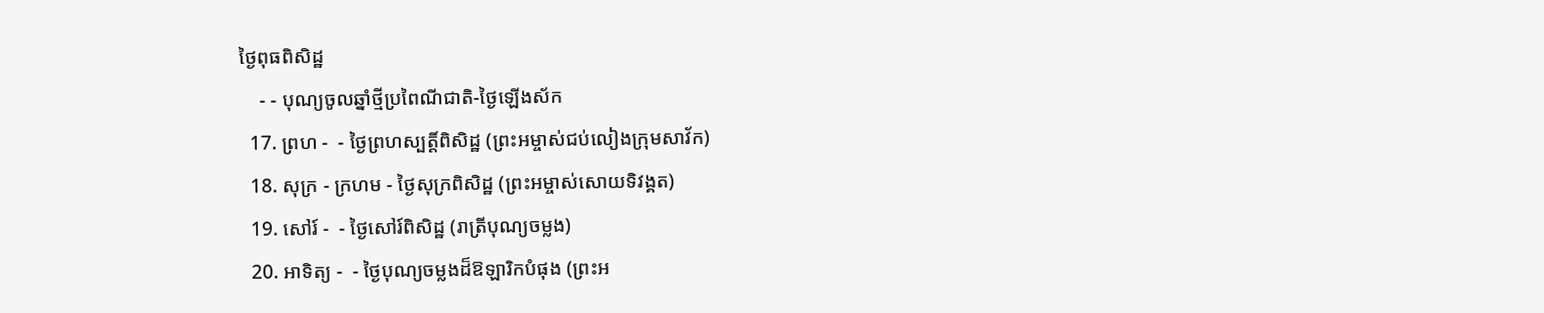ថ្ងៃពុធពិសិដ្ឋ
    - - បុណ្យចូលឆ្នាំថ្មីប្រពៃណីជាតិ-ថ្ងៃឡើងស័ក
  17. ព្រហ -  - ថ្ងៃព្រហស្បត្ដិ៍ពិសិដ្ឋ (ព្រះអម្ចាស់ជប់លៀងក្រុមសាវ័ក)
  18. សុក្រ - ក្រហម - ថ្ងៃសុក្រពិសិដ្ឋ (ព្រះអម្ចាស់សោយទិវង្គត)
  19. សៅរ៍ -  - ថ្ងៃសៅរ៍ពិសិដ្ឋ (រាត្រីបុណ្យចម្លង)
  20. អាទិត្យ -  - ថ្ងៃបុណ្យចម្លងដ៏ឱឡារិកបំផុង (ព្រះអ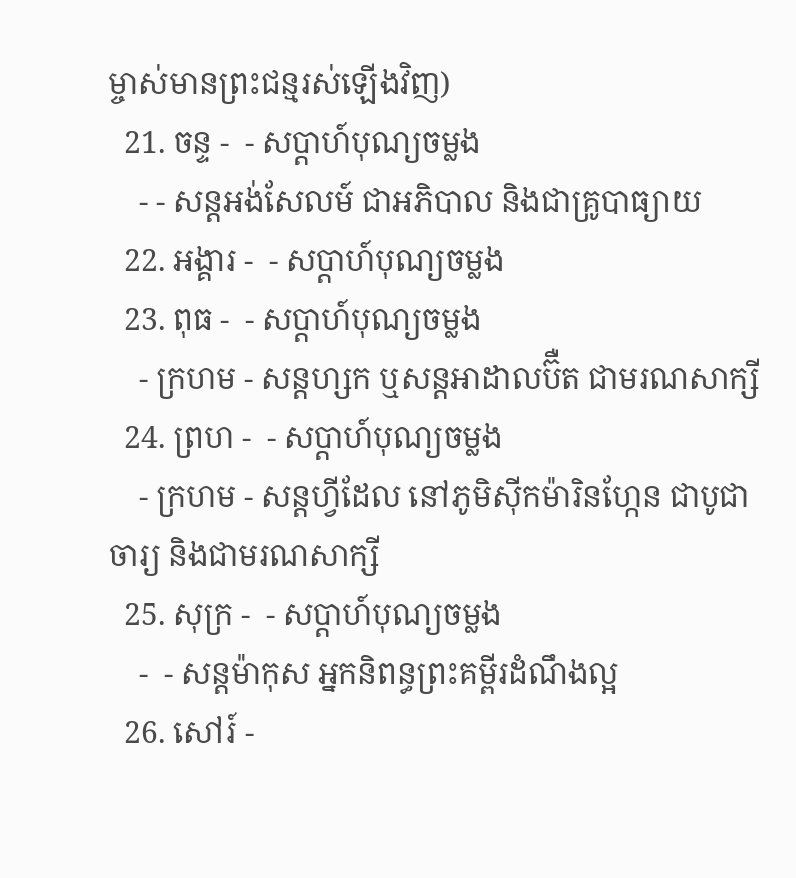ម្ចាស់មានព្រះជន្មរស់ឡើងវិញ)
  21. ចន្ទ -  - សប្ដាហ៍បុណ្យចម្លង
    - - សន្ដអង់សែលម៍ ជាអភិបាល និងជាគ្រូបាធ្យាយ
  22. អង្គារ -  - សប្ដាហ៍បុណ្យចម្លង
  23. ពុធ -  - សប្ដាហ៍បុណ្យចម្លង
    - ក្រហម - សន្ដហ្សក ឬសន្ដអាដាលប៊ឺត ជាមរណសាក្សី
  24. ព្រហ -  - សប្ដាហ៍បុណ្យចម្លង
    - ក្រហម - សន្ដហ្វីដែល នៅភូមិស៊ីកម៉ារិនហ្កែន ជាបូជាចារ្យ និងជាមរណសាក្សី
  25. សុក្រ -  - សប្ដាហ៍បុណ្យចម្លង
    -  - សន្ដម៉ាកុស អ្នកនិពន្ធព្រះគម្ពីរដំណឹងល្អ
  26. សៅរ៍ -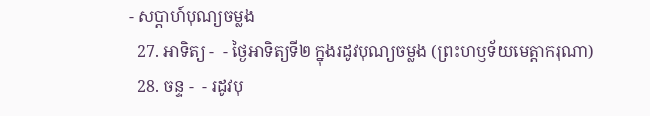- សប្ដាហ៍បុណ្យចម្លង
  27. អាទិត្យ -  - ថ្ងៃអាទិត្យទី២ ក្នុងរដូវបុណ្យចម្លង (ព្រះហឫទ័យមេត្ដាករុណា)
  28. ចន្ទ -  - រដូវបុ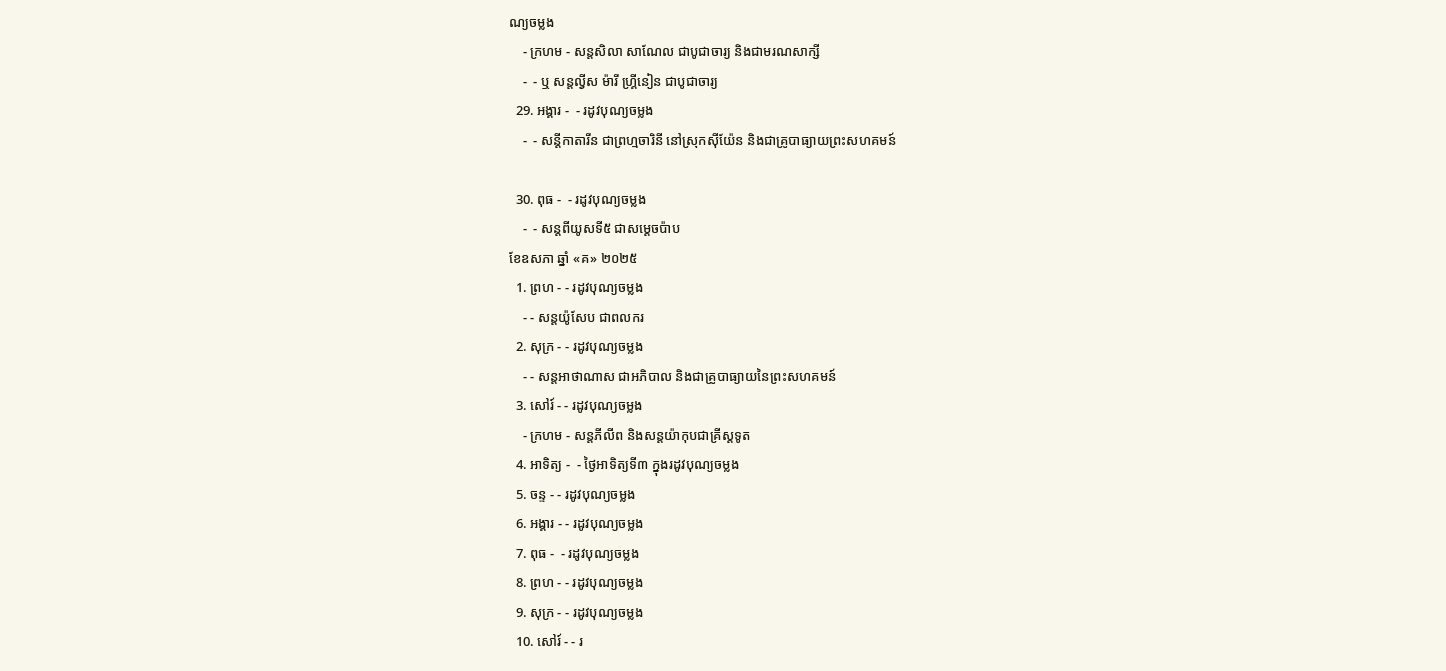ណ្យចម្លង
    - ក្រហម - សន្ដសិលា សាណែល ជាបូជាចារ្យ និងជាមរណសាក្សី
    -  - ឬ សន្ដល្វីស ម៉ារី ហ្គ្រីនៀន ជាបូជាចារ្យ
  29. អង្គារ -  - រដូវបុណ្យចម្លង
    -  - សន្ដីកាតារីន ជាព្រហ្មចារិនី នៅស្រុកស៊ីយ៉ែន និងជាគ្រូបាធ្យាយព្រះសហគមន៍

  30. ពុធ -  - រដូវបុណ្យចម្លង
    -  - សន្ដពីយូសទី៥ ជាសម្ដេចប៉ាប
ខែឧសភា ឆ្នាំ «គ» ២០២៥
  1. ព្រហ - - រដូវបុណ្យចម្លង
    - - សន្ដយ៉ូសែប ជាពលករ
  2. សុក្រ - - រដូវបុណ្យចម្លង
    - - សន្ដអាថាណាស ជាអភិបាល និងជាគ្រូបាធ្យាយនៃព្រះសហគមន៍
  3. សៅរ៍ - - រដូវបុណ្យចម្លង
    - ក្រហម - សន្ដភីលីព និងសន្ដយ៉ាកុបជាគ្រីស្ដទូត
  4. អាទិត្យ -  - ថ្ងៃអាទិត្យទី៣ ក្នុងរដូវបុណ្យចម្លង
  5. ចន្ទ - - រដូវបុណ្យចម្លង
  6. អង្គារ - - រដូវបុណ្យចម្លង
  7. ពុធ -  - រដូវបុណ្យចម្លង
  8. ព្រហ - - រដូវបុណ្យចម្លង
  9. សុក្រ - - រដូវបុណ្យចម្លង
  10. សៅរ៍ - - រ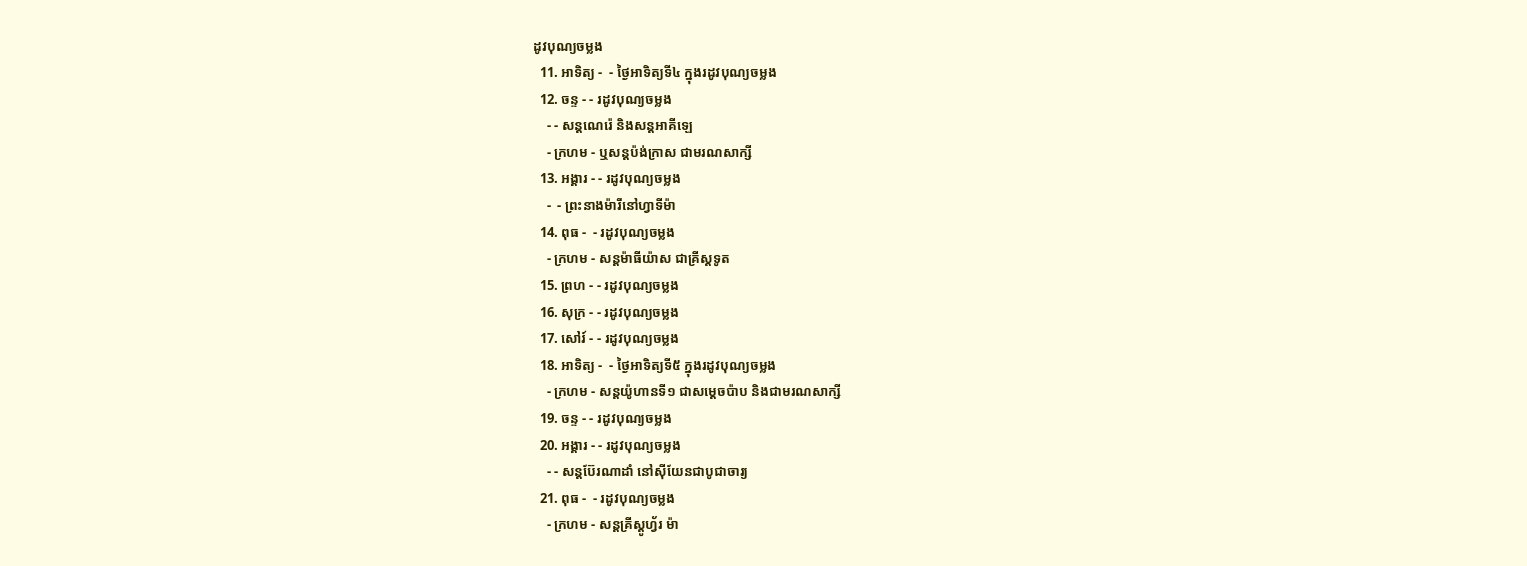ដូវបុណ្យចម្លង
  11. អាទិត្យ -  - ថ្ងៃអាទិត្យទី៤ ក្នុងរដូវបុណ្យចម្លង
  12. ចន្ទ - - រដូវបុណ្យចម្លង
    - - សន្ដណេរ៉េ និងសន្ដអាគីឡេ
    - ក្រហម - ឬសន្ដប៉ង់ក្រាស ជាមរណសាក្សី
  13. អង្គារ - - រដូវបុណ្យចម្លង
    -  - ព្រះនាងម៉ារីនៅហ្វាទីម៉ា
  14. ពុធ -  - រដូវបុណ្យចម្លង
    - ក្រហម - សន្ដម៉ាធីយ៉ាស ជាគ្រីស្ដទូត
  15. ព្រហ - - រដូវបុណ្យចម្លង
  16. សុក្រ - - រដូវបុណ្យចម្លង
  17. សៅរ៍ - - រដូវបុណ្យចម្លង
  18. អាទិត្យ -  - ថ្ងៃអាទិត្យទី៥ ក្នុងរដូវបុណ្យចម្លង
    - ក្រហម - សន្ដយ៉ូហានទី១ ជាសម្ដេចប៉ាប និងជាមរណសាក្សី
  19. ចន្ទ - - រដូវបុណ្យចម្លង
  20. អង្គារ - - រដូវបុណ្យចម្លង
    - - សន្ដប៊ែរណាដាំ នៅស៊ីយែនជាបូជាចារ្យ
  21. ពុធ -  - រដូវបុណ្យចម្លង
    - ក្រហម - សន្ដគ្រីស្ដូហ្វ័រ ម៉ា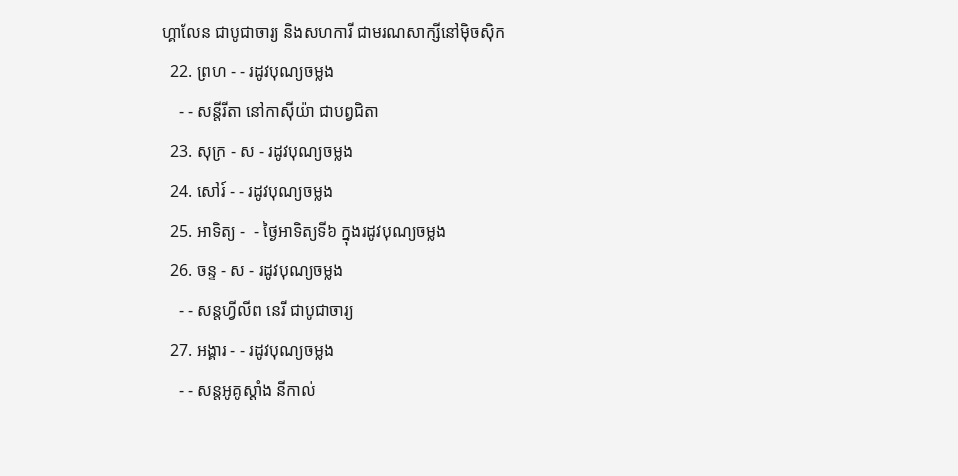ហ្គាលែន ជាបូជាចារ្យ និងសហការី ជាមរណសាក្សីនៅម៉ិចស៊ិក
  22. ព្រហ - - រដូវបុណ្យចម្លង
    - - សន្ដីរីតា នៅកាស៊ីយ៉ា ជាបព្វជិតា
  23. សុក្រ - ស - រដូវបុណ្យចម្លង
  24. សៅរ៍ - - រដូវបុណ្យចម្លង
  25. អាទិត្យ -  - ថ្ងៃអាទិត្យទី៦ ក្នុងរដូវបុណ្យចម្លង
  26. ចន្ទ - ស - រដូវបុណ្យចម្លង
    - - សន្ដហ្វីលីព នេរី ជាបូជាចារ្យ
  27. អង្គារ - - រដូវបុណ្យចម្លង
    - - សន្ដអូគូស្ដាំង នីកាល់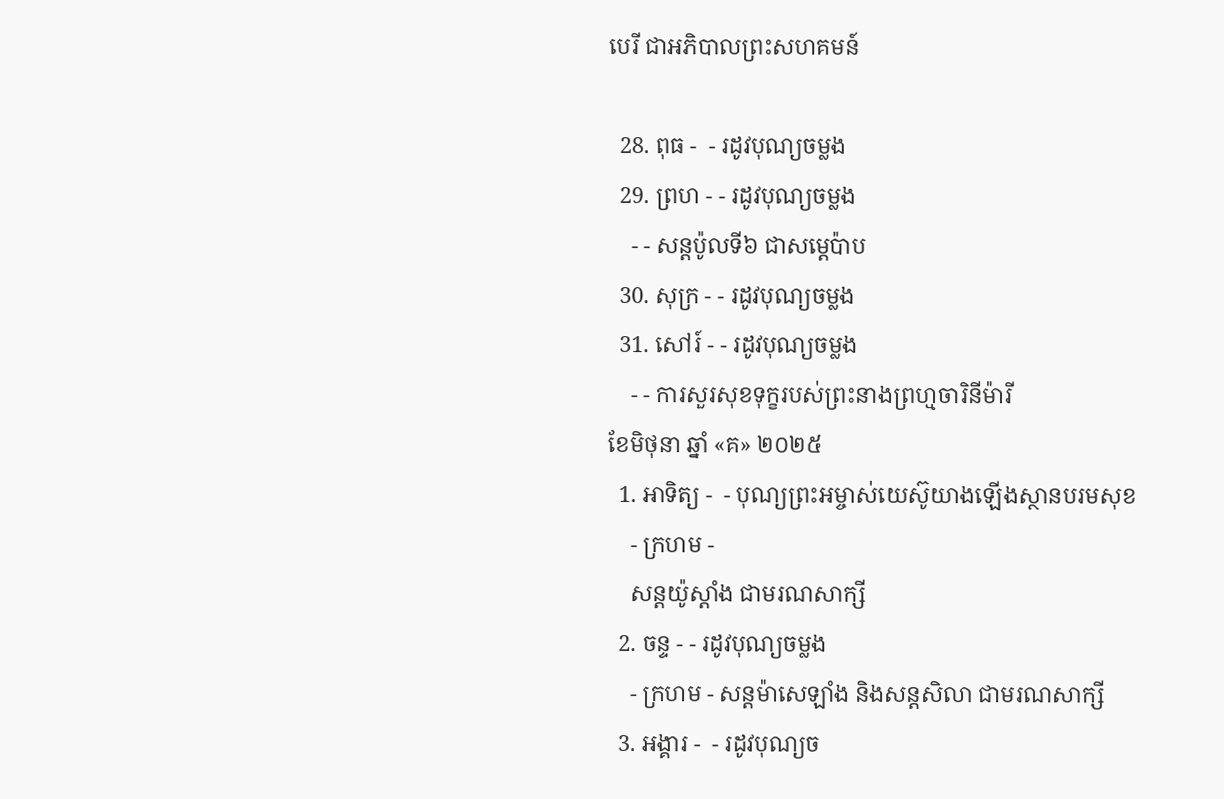បេរី ជាអភិបាលព្រះសហគមន៍

  28. ពុធ -  - រដូវបុណ្យចម្លង
  29. ព្រហ - - រដូវបុណ្យចម្លង
    - - សន្ដប៉ូលទី៦ ជាសម្ដេប៉ាប
  30. សុក្រ - - រដូវបុណ្យចម្លង
  31. សៅរ៍ - - រដូវបុណ្យចម្លង
    - - ការសួរសុខទុក្ខរបស់ព្រះនាងព្រហ្មចារិនីម៉ារី
ខែមិថុនា ឆ្នាំ «គ» ២០២៥
  1. អាទិត្យ -  - បុណ្យព្រះអម្ចាស់យេស៊ូយាងឡើងស្ថានបរមសុខ
    - ក្រហម -
    សន្ដយ៉ូស្ដាំង ជាមរណសាក្សី
  2. ចន្ទ - - រដូវបុណ្យចម្លង
    - ក្រហម - សន្ដម៉ាសេឡាំង និងសន្ដសិលា ជាមរណសាក្សី
  3. អង្គារ -  - រដូវបុណ្យច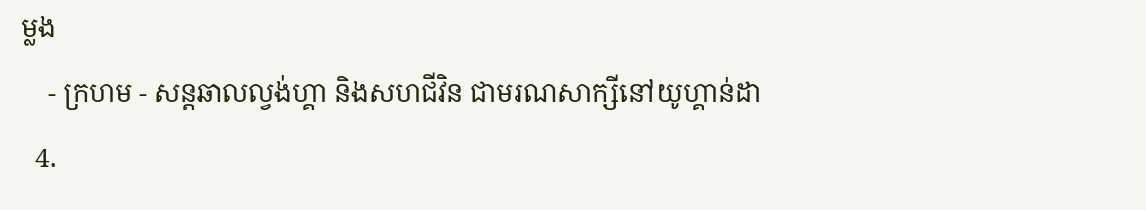ម្លង
    - ក្រហម - សន្ដឆាលល្វង់ហ្គា និងសហជីវិន ជាមរណសាក្សីនៅយូហ្គាន់ដា
  4.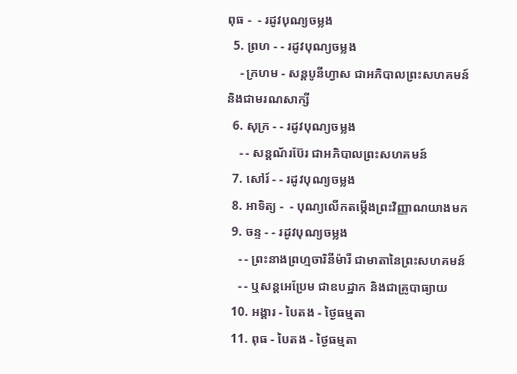ពុធ -  - រដូវបុណ្យចម្លង
  5. ព្រហ - - រដូវបុណ្យចម្លង
    - ក្រហម - សន្ដបូនីហ្វាស ជាអភិបាលព្រះសហគមន៍ និងជាមរណសាក្សី
  6. សុក្រ - - រដូវបុណ្យចម្លង
    - - សន្ដណ័រប៊ែរ ជាអភិបាលព្រះសហគមន៍
  7. សៅរ៍ - - រដូវបុណ្យចម្លង
  8. អាទិត្យ -  - បុណ្យលើកតម្កើងព្រះវិញ្ញាណយាងមក
  9. ចន្ទ - - រដូវបុណ្យចម្លង
    - - ព្រះនាងព្រហ្មចារិនីម៉ារី ជាមាតានៃព្រះសហគមន៍
    - - ឬសន្ដអេប្រែម ជាឧបដ្ឋាក និងជាគ្រូបាធ្យាយ
  10. អង្គារ - បៃតង - ថ្ងៃធម្មតា
  11. ពុធ - បៃតង - ថ្ងៃធម្មតា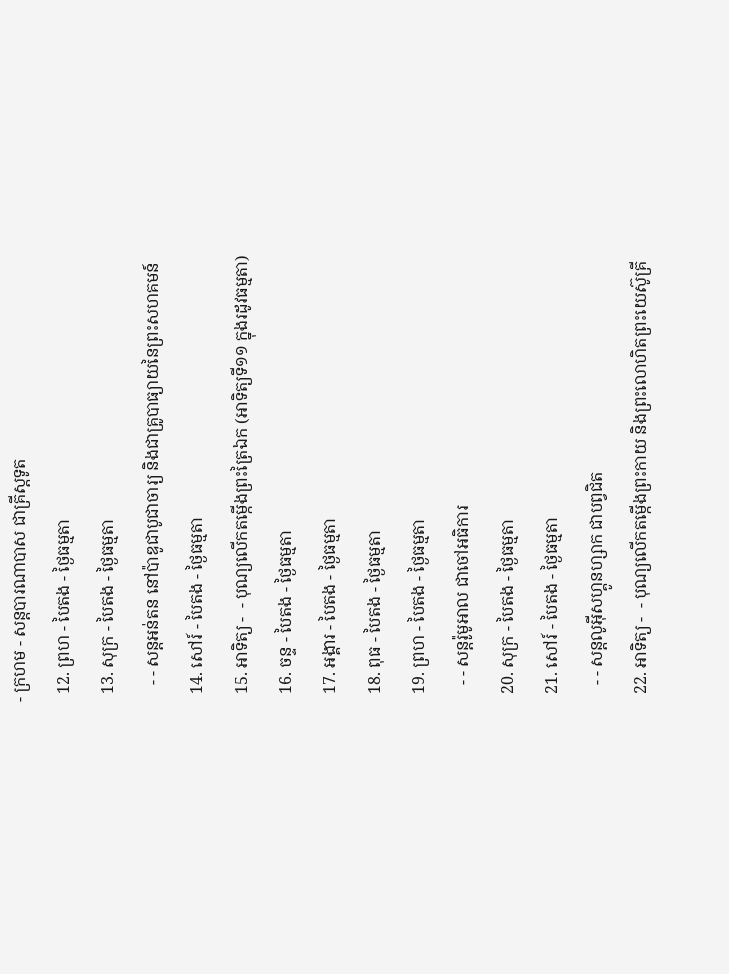- ក្រហម - សន្ដបារណាបាស ជាគ្រីស្ដទូត
  12. ព្រហ - បៃតង - ថ្ងៃធម្មតា
  13. សុក្រ - បៃតង - ថ្ងៃធម្មតា
    - - សន្ដអន់តន នៅប៉ាឌូជាបូជាចារ្យ និងជាគ្រូបាធ្យាយនៃព្រះសហគមន៍
  14. សៅរ៍ - បៃតង - ថ្ងៃធម្មតា
  15. អាទិត្យ -  - បុណ្យលើកតម្កើងព្រះត្រៃឯក (អាទិត្យទី១១ ក្នុងរដូវធម្មតា)
  16. ចន្ទ - បៃតង - ថ្ងៃធម្មតា
  17. អង្គារ - បៃតង - ថ្ងៃធម្មតា
  18. ពុធ - បៃតង - ថ្ងៃធម្មតា
  19. ព្រហ - បៃតង - ថ្ងៃធម្មតា
    - - សន្ដរ៉ូមូអាល ជាចៅអធិការ
  20. សុក្រ - បៃតង - ថ្ងៃធម្មតា
  21. សៅរ៍ - បៃតង - ថ្ងៃធម្មតា
    - - សន្ដលូអ៊ីសហ្គូនហ្សាក ជាបព្វជិត
  22. អាទិត្យ -  - បុណ្យលើកតម្កើងព្រះកាយ និងព្រះលោហិតព្រះយេស៊ូគ្រី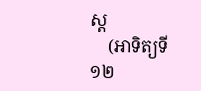ស្ដ
    (អាទិត្យទី១២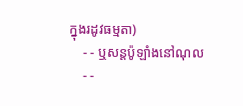ក្នុងរដូវធម្មតា)
    - - ឬសន្ដប៉ូឡាំងនៅណុល
    - -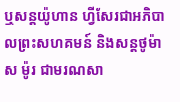ឬសន្ដយ៉ូហាន ហ្វីសែរជាអភិបាលព្រះសហគមន៍ និងសន្ដថូម៉ាស ម៉ូរ ជាមរណសា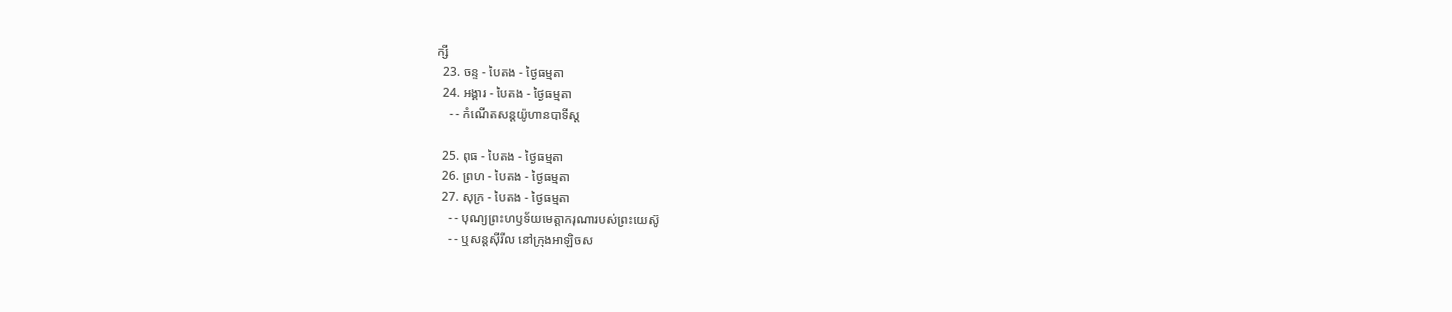ក្សី
  23. ចន្ទ - បៃតង - ថ្ងៃធម្មតា
  24. អង្គារ - បៃតង - ថ្ងៃធម្មតា
    - - កំណើតសន្ដយ៉ូហានបាទីស្ដ

  25. ពុធ - បៃតង - ថ្ងៃធម្មតា
  26. ព្រហ - បៃតង - ថ្ងៃធម្មតា
  27. សុក្រ - បៃតង - ថ្ងៃធម្មតា
    - - បុណ្យព្រះហឫទ័យមេត្ដាករុណារបស់ព្រះយេស៊ូ
    - - ឬសន្ដស៊ីរីល នៅក្រុងអាឡិចស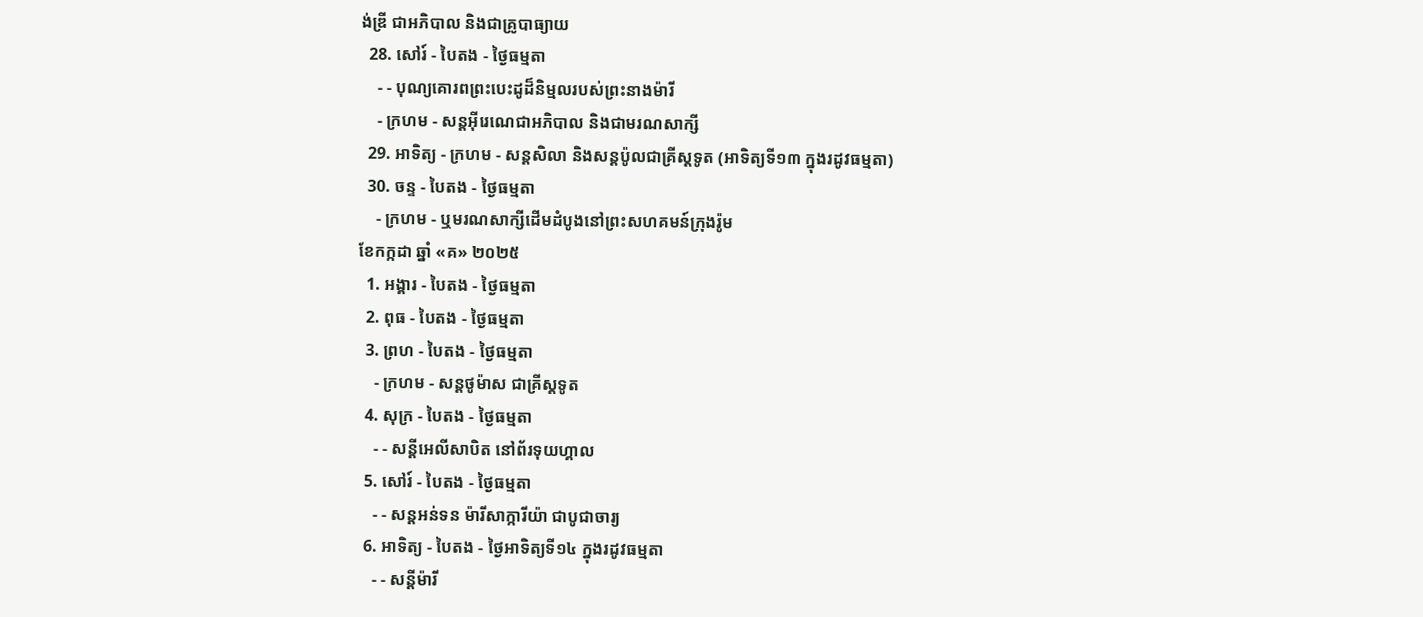ង់ឌ្រី ជាអភិបាល និងជាគ្រូបាធ្យាយ
  28. សៅរ៍ - បៃតង - ថ្ងៃធម្មតា
    - - បុណ្យគោរពព្រះបេះដូដ៏និម្មលរបស់ព្រះនាងម៉ារី
    - ក្រហម - សន្ដអ៊ីរេណេជាអភិបាល និងជាមរណសាក្សី
  29. អាទិត្យ - ក្រហម - សន្ដសិលា និងសន្ដប៉ូលជាគ្រីស្ដទូត (អាទិត្យទី១៣ ក្នុងរដូវធម្មតា)
  30. ចន្ទ - បៃតង - ថ្ងៃធម្មតា
    - ក្រហម - ឬមរណសាក្សីដើមដំបូងនៅព្រះសហគមន៍ក្រុងរ៉ូម
ខែកក្កដា ឆ្នាំ «គ» ២០២៥
  1. អង្គារ - បៃតង - ថ្ងៃធម្មតា
  2. ពុធ - បៃតង - ថ្ងៃធម្មតា
  3. ព្រហ - បៃតង - ថ្ងៃធម្មតា
    - ក្រហម - សន្ដថូម៉ាស ជាគ្រីស្ដទូត
  4. សុក្រ - បៃតង - ថ្ងៃធម្មតា
    - - សន្ដីអេលីសាបិត នៅព័រទុយហ្គាល
  5. សៅរ៍ - បៃតង - ថ្ងៃធម្មតា
    - - សន្ដអន់ទន ម៉ារីសាក្ការីយ៉ា ជាបូជាចារ្យ
  6. អាទិត្យ - បៃតង - ថ្ងៃអាទិត្យទី១៤ ក្នុងរដូវធម្មតា
    - - សន្ដីម៉ារី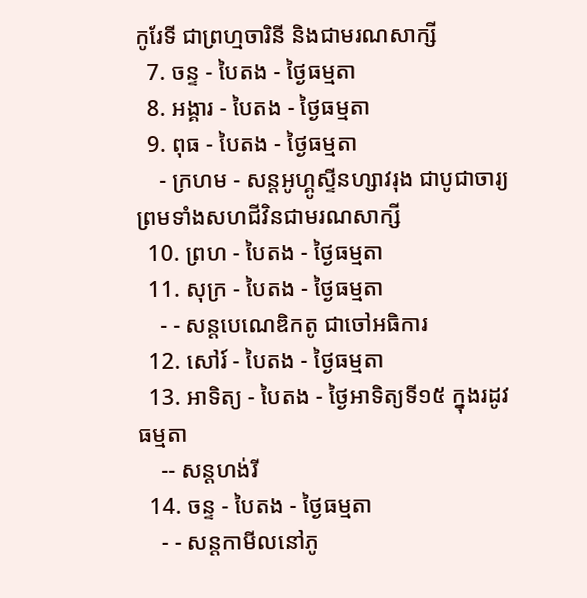កូរែទី ជាព្រហ្មចារិនី និងជាមរណសាក្សី
  7. ចន្ទ - បៃតង - ថ្ងៃធម្មតា
  8. អង្គារ - បៃតង - ថ្ងៃធម្មតា
  9. ពុធ - បៃតង - ថ្ងៃធម្មតា
    - ក្រហម - សន្ដអូហ្គូស្ទីនហ្សាវរុង ជាបូជាចារ្យ ព្រមទាំងសហជីវិនជាមរណសាក្សី
  10. ព្រហ - បៃតង - ថ្ងៃធម្មតា
  11. សុក្រ - បៃតង - ថ្ងៃធម្មតា
    - - សន្ដបេណេឌិកតូ ជាចៅអធិការ
  12. សៅរ៍ - បៃតង - ថ្ងៃធម្មតា
  13. អាទិត្យ - បៃតង - ថ្ងៃអាទិត្យទី១៥ ក្នុងរដូវធម្មតា
    -- សន្ដហង់រី
  14. ចន្ទ - បៃតង - ថ្ងៃធម្មតា
    - - សន្ដកាមីលនៅភូ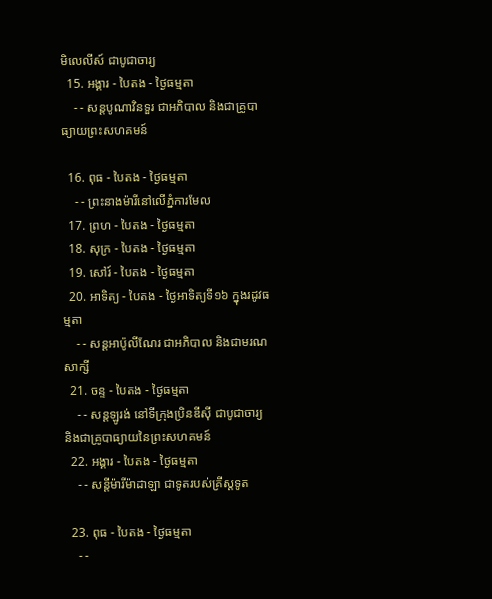មិលេលីស៍ ជាបូជាចារ្យ
  15. អង្គារ - បៃតង - ថ្ងៃធម្មតា
    - - សន្ដបូណាវិនទួរ ជាអភិបាល និងជាគ្រូបាធ្យាយព្រះសហគមន៍

  16. ពុធ - បៃតង - ថ្ងៃធម្មតា
    - - ព្រះនាងម៉ារីនៅលើភ្នំការមែល
  17. ព្រហ - បៃតង - ថ្ងៃធម្មតា
  18. សុក្រ - បៃតង - ថ្ងៃធម្មតា
  19. សៅរ៍ - បៃតង - ថ្ងៃធម្មតា
  20. អាទិត្យ - បៃតង - ថ្ងៃអាទិត្យទី១៦ ក្នុងរដូវធម្មតា
    - - សន្ដអាប៉ូលីណែរ ជាអភិបាល និងជាមរណសាក្សី
  21. ចន្ទ - បៃតង - ថ្ងៃធម្មតា
    - - សន្ដឡូរង់ នៅទីក្រុងប្រិនឌីស៊ី ជាបូជាចារ្យ និងជាគ្រូបាធ្យាយនៃព្រះសហគមន៍
  22. អង្គារ - បៃតង - ថ្ងៃធម្មតា
    - - សន្ដីម៉ារីម៉ាដាឡា ជាទូតរបស់គ្រីស្ដទូត

  23. ពុធ - បៃតង - ថ្ងៃធម្មតា
    - -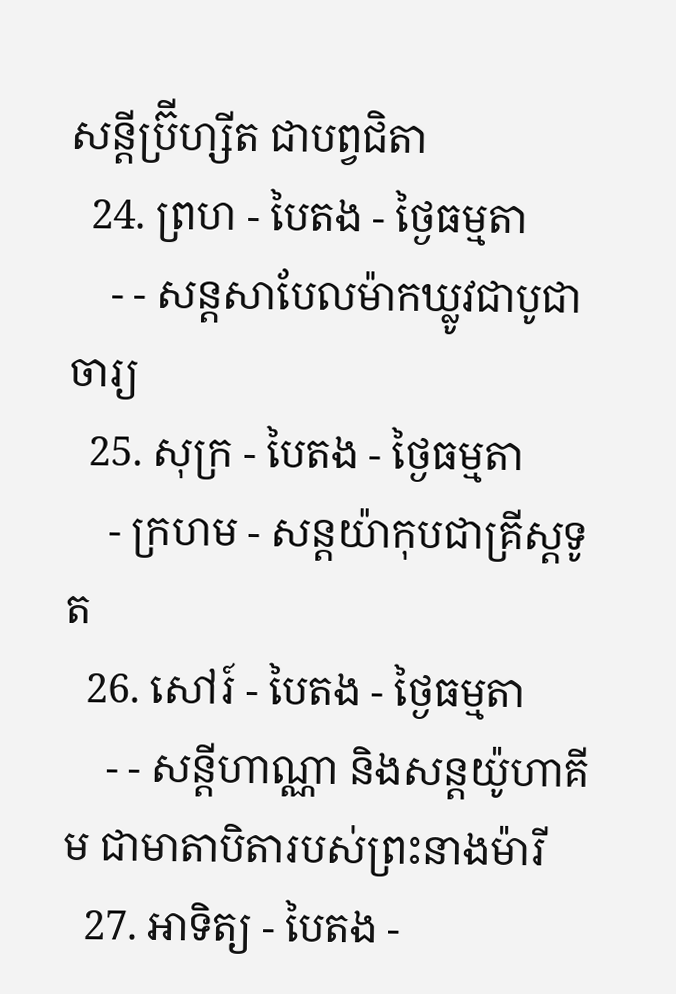សន្ដីប្រ៊ីហ្សីត ជាបព្វជិតា
  24. ព្រហ - បៃតង - ថ្ងៃធម្មតា
    - - សន្ដសាបែលម៉ាកឃ្លូវជាបូជាចារ្យ
  25. សុក្រ - បៃតង - ថ្ងៃធម្មតា
    - ក្រហម - សន្ដយ៉ាកុបជាគ្រីស្ដទូត
  26. សៅរ៍ - បៃតង - ថ្ងៃធម្មតា
    - - សន្ដីហាណ្ណា និងសន្ដយ៉ូហាគីម ជាមាតាបិតារបស់ព្រះនាងម៉ារី
  27. អាទិត្យ - បៃតង -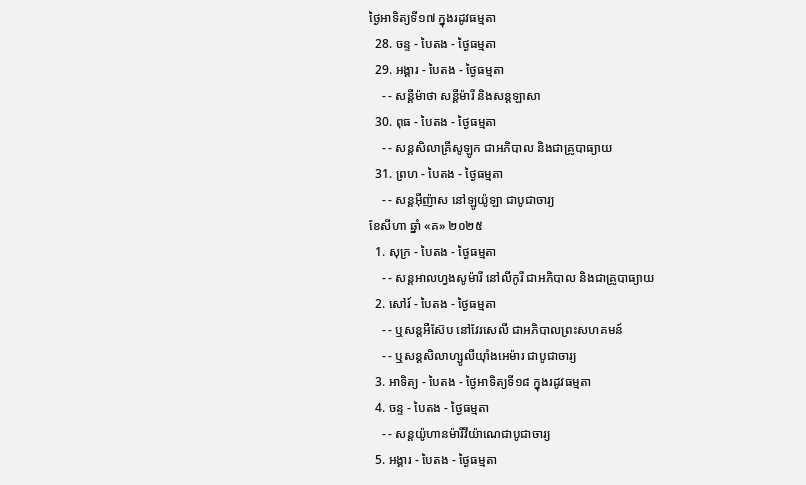ថ្ងៃអាទិត្យទី១៧ ក្នុងរដូវធម្មតា
  28. ចន្ទ - បៃតង - ថ្ងៃធម្មតា
  29. អង្គារ - បៃតង - ថ្ងៃធម្មតា
    - - សន្ដីម៉ាថា សន្ដីម៉ារី និងសន្ដឡាសា
  30. ពុធ - បៃតង - ថ្ងៃធម្មតា
    - - សន្ដសិលាគ្រីសូឡូក ជាអភិបាល និងជាគ្រូបាធ្យាយ
  31. ព្រហ - បៃតង - ថ្ងៃធម្មតា
    - - សន្ដអ៊ីញ៉ាស នៅឡូយ៉ូឡា ជាបូជាចារ្យ
ខែសីហា ឆ្នាំ «គ» ២០២៥
  1. សុក្រ - បៃតង - ថ្ងៃធម្មតា
    - - សន្ដអាលហ្វងសូម៉ារី នៅលីកូរី ជាអភិបាល និងជាគ្រូបាធ្យាយ
  2. សៅរ៍ - បៃតង - ថ្ងៃធម្មតា
    - - ឬសន្ដអឺស៊ែប នៅវែរសេលី ជាអភិបាលព្រះសហគមន៍
    - - ឬសន្ដសិលាហ្សូលីយ៉ាំងអេម៉ារ ជាបូជាចារ្យ
  3. អាទិត្យ - បៃតង - ថ្ងៃអាទិត្យទី១៨ ក្នុងរដូវធម្មតា
  4. ចន្ទ - បៃតង - ថ្ងៃធម្មតា
    - - សន្ដយ៉ូហានម៉ារីវីយ៉ាណេជាបូជាចារ្យ
  5. អង្គារ - បៃតង - ថ្ងៃធម្មតា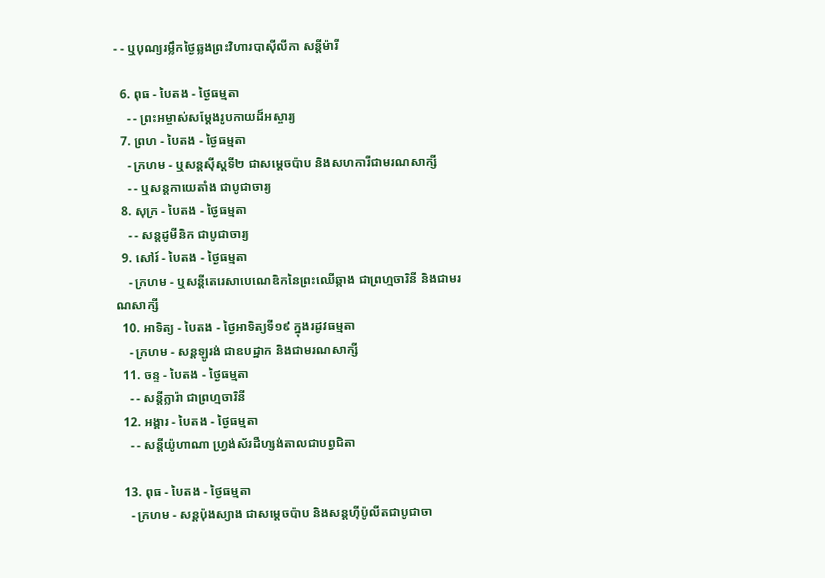- - ឬបុណ្យរម្លឹកថ្ងៃឆ្លងព្រះវិហារបាស៊ីលីកា សន្ដីម៉ារី

  6. ពុធ - បៃតង - ថ្ងៃធម្មតា
    - - ព្រះអម្ចាស់សម្ដែងរូបកាយដ៏អស្ចារ្យ
  7. ព្រហ - បៃតង - ថ្ងៃធម្មតា
    - ក្រហម - ឬសន្ដស៊ីស្ដទី២ ជាសម្ដេចប៉ាប និងសហការីជាមរណសាក្សី
    - - ឬសន្ដកាយេតាំង ជាបូជាចារ្យ
  8. សុក្រ - បៃតង - ថ្ងៃធម្មតា
    - - សន្ដដូមីនិក ជាបូជាចារ្យ
  9. សៅរ៍ - បៃតង - ថ្ងៃធម្មតា
    - ក្រហម - ឬសន្ដីតេរេសាបេណេឌិកនៃព្រះឈើឆ្កាង ជាព្រហ្មចារិនី និងជាមរណសាក្សី
  10. អាទិត្យ - បៃតង - ថ្ងៃអាទិត្យទី១៩ ក្នុងរដូវធម្មតា
    - ក្រហម - សន្ដឡូរង់ ជាឧបដ្ឋាក និងជាមរណសាក្សី
  11. ចន្ទ - បៃតង - ថ្ងៃធម្មតា
    - - សន្ដីក្លារ៉ា ជាព្រហ្មចារិនី
  12. អង្គារ - បៃតង - ថ្ងៃធម្មតា
    - - សន្ដីយ៉ូហាណា ហ្វ្រង់ស័រដឺហ្សង់តាលជាបព្វជិតា

  13. ពុធ - បៃតង - ថ្ងៃធម្មតា
    - ក្រហម - សន្ដប៉ុងស្យាង ជាសម្ដេចប៉ាប និងសន្ដហ៊ីប៉ូលីតជាបូជាចា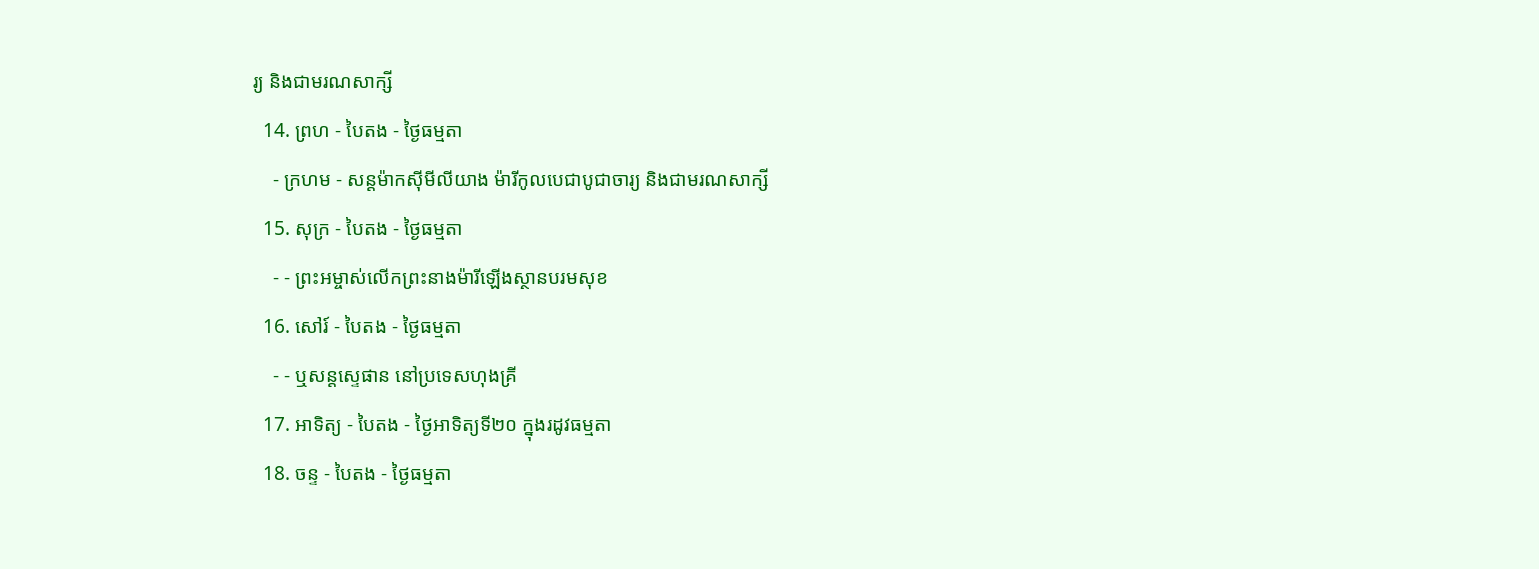រ្យ និងជាមរណសាក្សី
  14. ព្រហ - បៃតង - ថ្ងៃធម្មតា
    - ក្រហម - សន្ដម៉ាកស៊ីមីលីយាង ម៉ារីកូលបេជាបូជាចារ្យ និងជាមរណសាក្សី
  15. សុក្រ - បៃតង - ថ្ងៃធម្មតា
    - - ព្រះអម្ចាស់លើកព្រះនាងម៉ារីឡើងស្ថានបរមសុខ
  16. សៅរ៍ - បៃតង - ថ្ងៃធម្មតា
    - - ឬសន្ដស្ទេផាន នៅប្រទេសហុងគ្រី
  17. អាទិត្យ - បៃតង - ថ្ងៃអាទិត្យទី២០ ក្នុងរដូវធម្មតា
  18. ចន្ទ - បៃតង - ថ្ងៃធម្មតា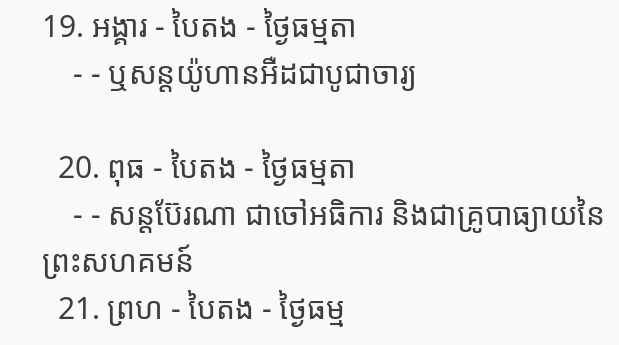19. អង្គារ - បៃតង - ថ្ងៃធម្មតា
    - - ឬសន្ដយ៉ូហានអឺដជាបូជាចារ្យ

  20. ពុធ - បៃតង - ថ្ងៃធម្មតា
    - - សន្ដប៊ែរណា ជាចៅអធិការ និងជាគ្រូបាធ្យាយនៃព្រះសហគមន៍
  21. ព្រហ - បៃតង - ថ្ងៃធម្ម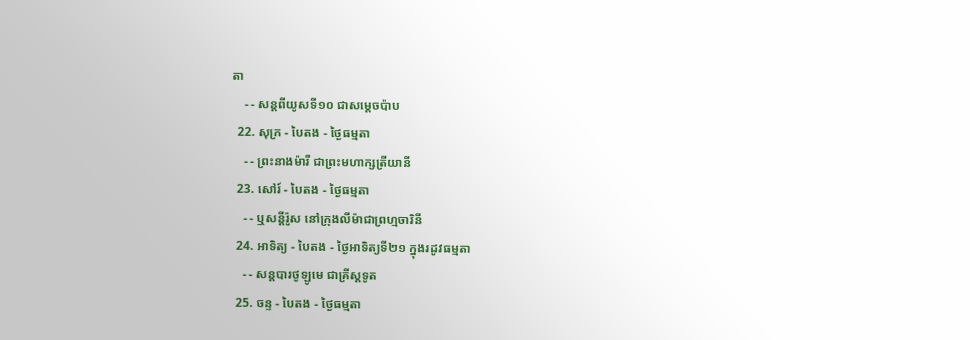តា
    - - សន្ដពីយូសទី១០ ជាសម្ដេចប៉ាប
  22. សុក្រ - បៃតង - ថ្ងៃធម្មតា
    - - ព្រះនាងម៉ារី ជាព្រះមហាក្សត្រីយានី
  23. សៅរ៍ - បៃតង - ថ្ងៃធម្មតា
    - - ឬសន្ដីរ៉ូស នៅក្រុងលីម៉ាជាព្រហ្មចារិនី
  24. អាទិត្យ - បៃតង - ថ្ងៃអាទិត្យទី២១ ក្នុងរដូវធម្មតា
    - - សន្ដបារថូឡូមេ ជាគ្រីស្ដទូត
  25. ចន្ទ - បៃតង - ថ្ងៃធម្មតា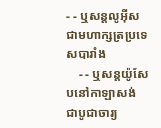- - ឬសន្ដលូអ៊ីស ជាមហាក្សត្រប្រទេសបារាំង
    - - ឬសន្ដយ៉ូសែបនៅកាឡាសង់ ជាបូជាចារ្យ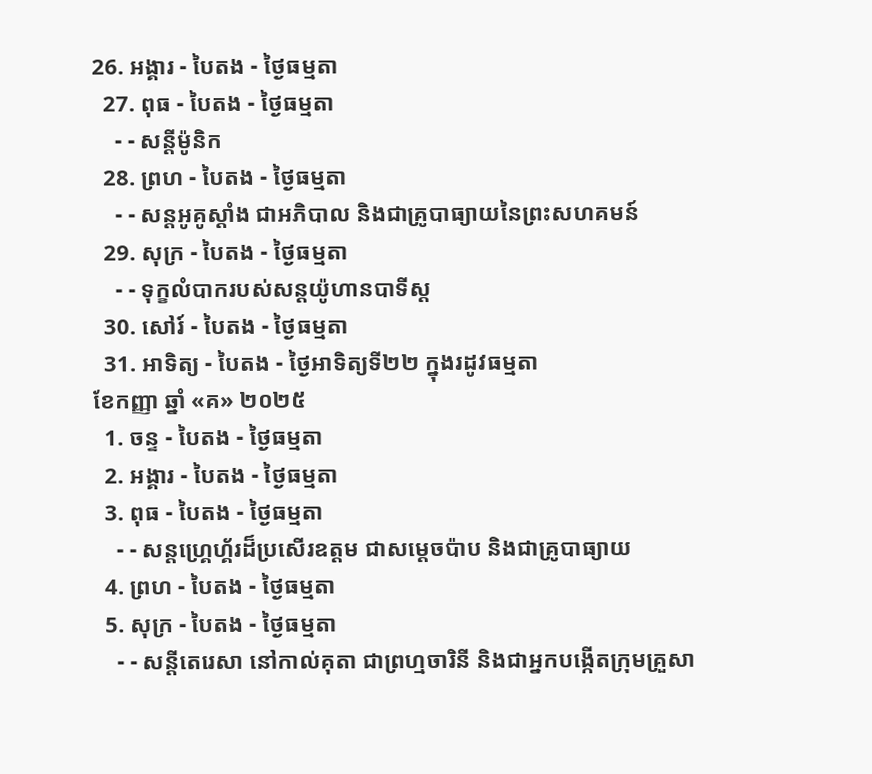26. អង្គារ - បៃតង - ថ្ងៃធម្មតា
  27. ពុធ - បៃតង - ថ្ងៃធម្មតា
    - - សន្ដីម៉ូនិក
  28. ព្រហ - បៃតង - ថ្ងៃធម្មតា
    - - សន្ដអូគូស្ដាំង ជាអភិបាល និងជាគ្រូបាធ្យាយនៃព្រះសហគមន៍
  29. សុក្រ - បៃតង - ថ្ងៃធម្មតា
    - - ទុក្ខលំបាករបស់សន្ដយ៉ូហានបាទីស្ដ
  30. សៅរ៍ - បៃតង - ថ្ងៃធម្មតា
  31. អាទិត្យ - បៃតង - ថ្ងៃអាទិត្យទី២២ ក្នុងរដូវធម្មតា
ខែកញ្ញា ឆ្នាំ «គ» ២០២៥
  1. ចន្ទ - បៃតង - ថ្ងៃធម្មតា
  2. អង្គារ - បៃតង - ថ្ងៃធម្មតា
  3. ពុធ - បៃតង - ថ្ងៃធម្មតា
    - - សន្ដហ្គ្រេហ្គ័រដ៏ប្រសើរឧត្ដម ជាសម្ដេចប៉ាប និងជាគ្រូបាធ្យាយ
  4. ព្រហ - បៃតង - ថ្ងៃធម្មតា
  5. សុក្រ - បៃតង - ថ្ងៃធម្មតា
    - - សន្ដីតេរេសា នៅកាល់គុតា ជាព្រហ្មចារិនី និងជាអ្នកបង្កើតក្រុមគ្រួសា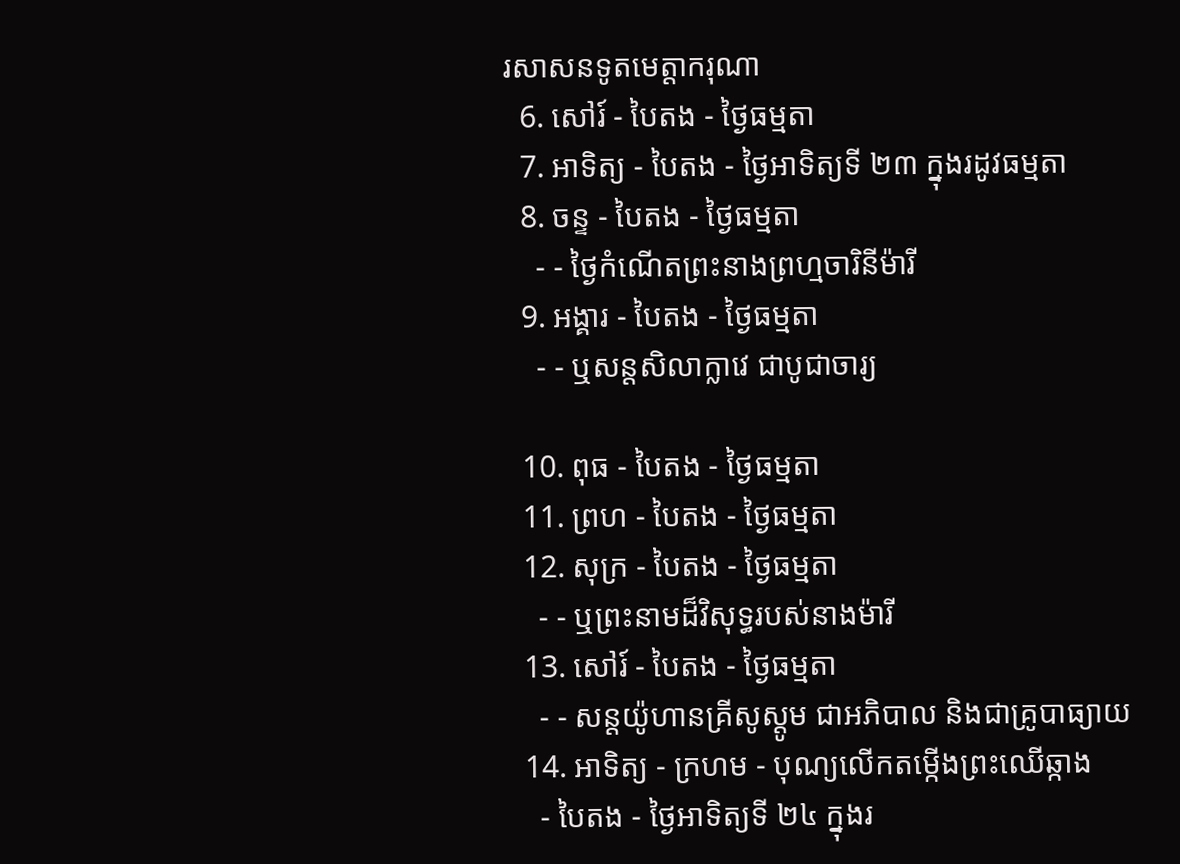រសាសនទូតមេត្ដាករុណា
  6. សៅរ៍ - បៃតង - ថ្ងៃធម្មតា
  7. អាទិត្យ - បៃតង - ថ្ងៃអាទិត្យទី ២៣ ក្នុងរដូវធម្មតា
  8. ចន្ទ - បៃតង - ថ្ងៃធម្មតា
    - - ថ្ងៃកំណើតព្រះនាងព្រហ្មចារិនីម៉ារី
  9. អង្គារ - បៃតង - ថ្ងៃធម្មតា
    - - ឬសន្ដសិលាក្លាវេ ជាបូជាចារ្យ

  10. ពុធ - បៃតង - ថ្ងៃធម្មតា
  11. ព្រហ - បៃតង - ថ្ងៃធម្មតា
  12. សុក្រ - បៃតង - ថ្ងៃធម្មតា
    - - ឬព្រះនាមដ៏វិសុទ្ធរបស់នាងម៉ារី
  13. សៅរ៍ - បៃតង - ថ្ងៃធម្មតា
    - - សន្ដយ៉ូហានគ្រីសូស្ដូម ជាអភិបាល និងជាគ្រូបាធ្យាយ
  14. អាទិត្យ - ក្រហម - បុណ្យលើកតម្កើងព្រះឈើឆ្កាង
    - បៃតង - ថ្ងៃអាទិត្យទី ២៤ ក្នុងរ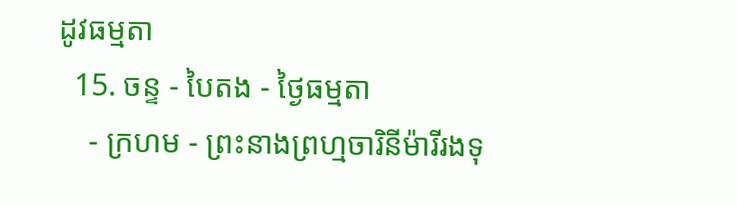ដូវធម្មតា
  15. ចន្ទ - បៃតង - ថ្ងៃធម្មតា
    - ក្រហម - ព្រះនាងព្រហ្មចារិនីម៉ារីរងទុ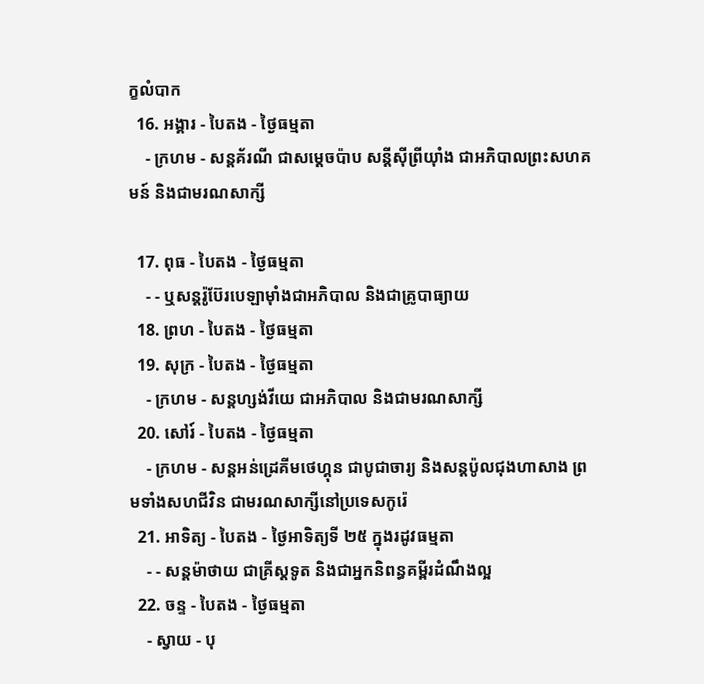ក្ខលំបាក
  16. អង្គារ - បៃតង - ថ្ងៃធម្មតា
    - ក្រហម - សន្ដគ័រណី ជាសម្ដេចប៉ាប សន្ដីស៊ីព្រីយ៉ាំង ជាអភិបាលព្រះសហគមន៍ និងជាមរណសាក្សី

  17. ពុធ - បៃតង - ថ្ងៃធម្មតា
    - - ឬសន្ដរ៉ូប៊ែរបេឡាម៉ាំងជាអភិបាល និងជាគ្រូបាធ្យាយ
  18. ព្រហ - បៃតង - ថ្ងៃធម្មតា
  19. សុក្រ - បៃតង - ថ្ងៃធម្មតា
    - ក្រហម - សន្ដហ្សង់វីយេ ជាអភិបាល និងជាមរណសាក្សី
  20. សៅរ៍ - បៃតង - ថ្ងៃធម្មតា
    - ក្រហម - សន្ដអន់ដ្រេគីមថេហ្គុន ជាបូជាចារ្យ និងសន្ដប៉ូលជុងហាសាង ព្រមទាំងសហជីវិន ជាមរណសាក្សីនៅប្រទេសកូរ៉េ
  21. អាទិត្យ - បៃតង - ថ្ងៃអាទិត្យទី ២៥ ក្នុងរដូវធម្មតា
    - - សន្ដម៉ាថាយ ជាគ្រីស្ដទូត និងជាអ្នកនិពន្ធគម្ពីរដំណឹងល្អ
  22. ចន្ទ - បៃតង - ថ្ងៃធម្មតា
    - ស្វាយ - បុ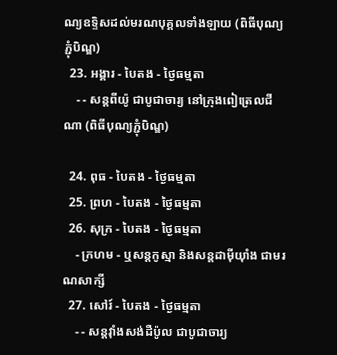ណ្យឧទ្ទិសដល់មរណបុគ្គលទាំងឡាយ (ពិធីបុណ្យភ្ជុំបិណ្ឌ)
  23. អង្គារ - បៃតង - ថ្ងៃធម្មតា
    - - សន្ដពីយ៉ូ ជាបូជាចារ្យ នៅក្រុងពៀត្រេលជីណា (ពិធីបុណ្យភ្ជុំបិណ្ឌ)

  24. ពុធ - បៃតង - ថ្ងៃធម្មតា
  25. ព្រហ - បៃតង - ថ្ងៃធម្មតា
  26. សុក្រ - បៃតង - ថ្ងៃធម្មតា
    - ក្រហម - ឬសន្ដកូស្មា និងសន្ដដាម៉ីយ៉ាំង ជាមរណសាក្សី
  27. សៅរ៍ - បៃតង - ថ្ងៃធម្មតា
    - - សន្ដវ៉ាំងសង់ដឺប៉ូល ជាបូជាចារ្យ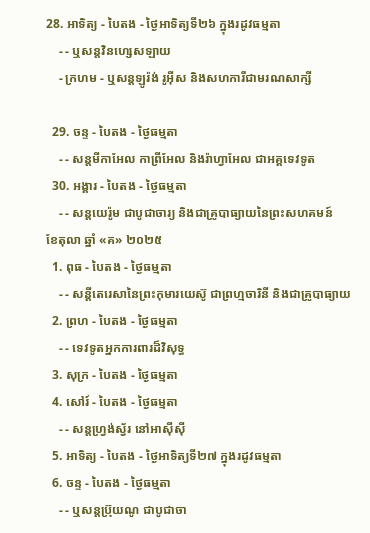28. អាទិត្យ - បៃតង - ថ្ងៃអាទិត្យទី២៦ ក្នុងរដូវធម្មតា
    - - ឬសន្ដវិនហ្សេសឡាយ
    - ក្រហម - ឬសន្ដឡូរ៉ង់ រូអ៊ីស និងសហការីជាមរណសាក្សី

  29. ចន្ទ - បៃតង - ថ្ងៃធម្មតា
    - - សន្ដមីកាអែល កាព្រីអែល និងរ៉ាហ្វាអែល ជាអគ្គទេវទូត
  30. អង្គារ - បៃតង - ថ្ងៃធម្មតា
    - - សន្ដយេរ៉ូម ជាបូជាចារ្យ និងជាគ្រូបាធ្យាយនៃព្រះសហគមន៍
ខែតុលា ឆ្នាំ «គ» ២០២៥
  1. ពុធ - បៃតង - ថ្ងៃធម្មតា
    - - សន្ដីតេរេសានៃព្រះកុមារយេស៊ូ ជាព្រហ្មចារិនី និងជាគ្រូបាធ្យាយ
  2. ព្រហ - បៃតង - ថ្ងៃធម្មតា
    - - ទេវទូតអ្នកការពារដ៏វិសុទ្ធ
  3. សុក្រ - បៃតង - ថ្ងៃធម្មតា
  4. សៅរ៍ - បៃតង - ថ្ងៃធម្មតា
    - - សន្ដហ្វ្រង់ស្វ័រ នៅអាស៊ីស៊ី
  5. អាទិត្យ - បៃតង - ថ្ងៃអាទិត្យទី២៧ ក្នុងរដូវធម្មតា
  6. ចន្ទ - បៃតង - ថ្ងៃធម្មតា
    - - ឬសន្ដប្រ៊ុយណូ ជាបូជាចា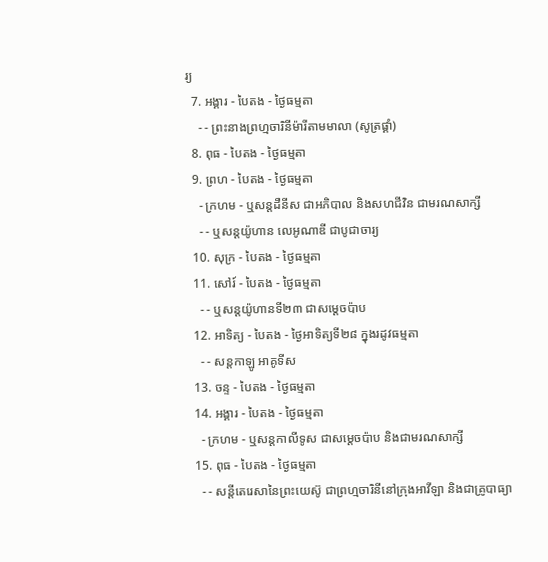រ្យ
  7. អង្គារ - បៃតង - ថ្ងៃធម្មតា
    - - ព្រះនាងព្រហ្មចារិនីម៉ារីតាមមាលា (សូត្រផ្គាំ)
  8. ពុធ - បៃតង - ថ្ងៃធម្មតា
  9. ព្រហ - បៃតង - ថ្ងៃធម្មតា
    - ក្រហម - ឬសន្ដដឺនីស ជាអភិបាល និងសហជីវិន ជាមរណសាក្សី
    - - ឬសន្ដយ៉ូហាន លេអូណាឌី ជាបូជាចារ្យ
  10. សុក្រ - បៃតង - ថ្ងៃធម្មតា
  11. សៅរ៍ - បៃតង - ថ្ងៃធម្មតា
    - - ឬសន្ដយ៉ូហានទី២៣ ជាសម្ដេចប៉ាប
  12. អាទិត្យ - បៃតង - ថ្ងៃអាទិត្យទី២៨ ក្នុងរដូវធម្មតា
    - - សន្ដកាឡូ អាគូទីស
  13. ចន្ទ - បៃតង - ថ្ងៃធម្មតា
  14. អង្គារ - បៃតង - ថ្ងៃធម្មតា
    - ក្រហម - ឬសន្ដកាលីទូស ជាសម្ដេចប៉ាប និងជាមរណសាក្សី
  15. ពុធ - បៃតង - ថ្ងៃធម្មតា
    - - សន្ដីតេរេសានៃព្រះយេស៊ូ ជាព្រហ្មចារិនីនៅក្រុងអាវីឡា និងជាគ្រូបាធ្យា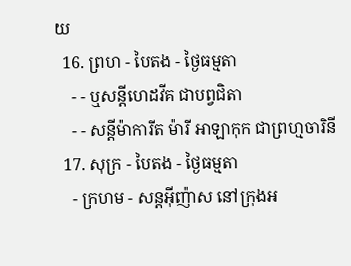យ
  16. ព្រហ - បៃតង - ថ្ងៃធម្មតា
    - - ឬសន្ដីហេដវីគ ជាបព្វជិតា
    - - សន្ដីម៉ាការីត ម៉ារី អាឡាកុក ជាព្រហ្មចារិនី
  17. សុក្រ - បៃតង - ថ្ងៃធម្មតា
    - ក្រហម - សន្ដអ៊ីញ៉ាស នៅក្រុងអ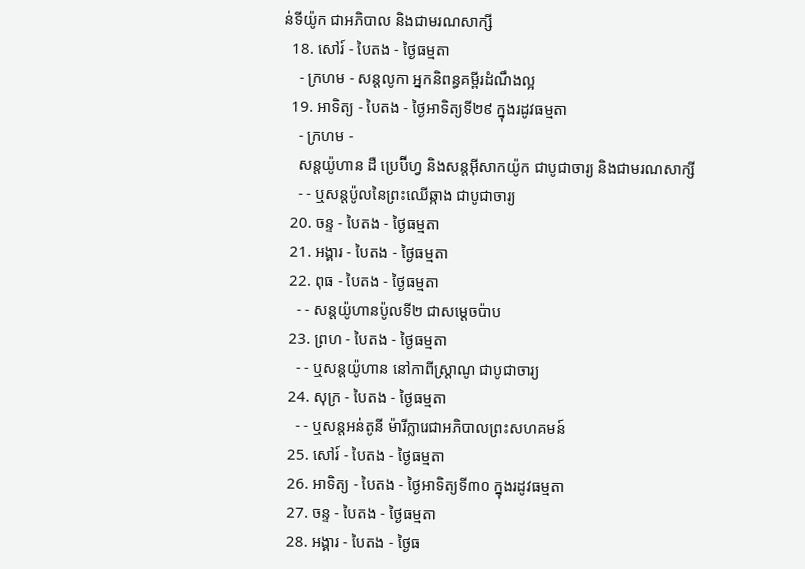ន់ទីយ៉ូក ជាអភិបាល និងជាមរណសាក្សី
  18. សៅរ៍ - បៃតង - ថ្ងៃធម្មតា
    - ក្រហម - សន្ដលូកា អ្នកនិពន្ធគម្ពីរដំណឹងល្អ
  19. អាទិត្យ - បៃតង - ថ្ងៃអាទិត្យទី២៩ ក្នុងរដូវធម្មតា
    - ក្រហម -
    សន្ដយ៉ូហាន ដឺ ប្រេប៊ីហ្វ និងសន្ដអ៊ីសាកយ៉ូក ជាបូជាចារ្យ និងជាមរណសាក្សី
    - - ឬសន្ដប៉ូលនៃព្រះឈើឆ្កាង ជាបូជាចារ្យ
  20. ចន្ទ - បៃតង - ថ្ងៃធម្មតា
  21. អង្គារ - បៃតង - ថ្ងៃធម្មតា
  22. ពុធ - បៃតង - ថ្ងៃធម្មតា
    - - សន្ដយ៉ូហានប៉ូលទី២ ជាសម្ដេចប៉ាប
  23. ព្រហ - បៃតង - ថ្ងៃធម្មតា
    - - ឬសន្ដយ៉ូហាន នៅកាពីស្រ្ដាណូ ជាបូជាចារ្យ
  24. សុក្រ - បៃតង - ថ្ងៃធម្មតា
    - - ឬសន្ដអន់តូនី ម៉ារីក្លារេជាអភិបាលព្រះសហគមន៍
  25. សៅរ៍ - បៃតង - ថ្ងៃធម្មតា
  26. អាទិត្យ - បៃតង - ថ្ងៃអាទិត្យទី៣០ ក្នុងរដូវធម្មតា
  27. ចន្ទ - បៃតង - ថ្ងៃធម្មតា
  28. អង្គារ - បៃតង - ថ្ងៃធ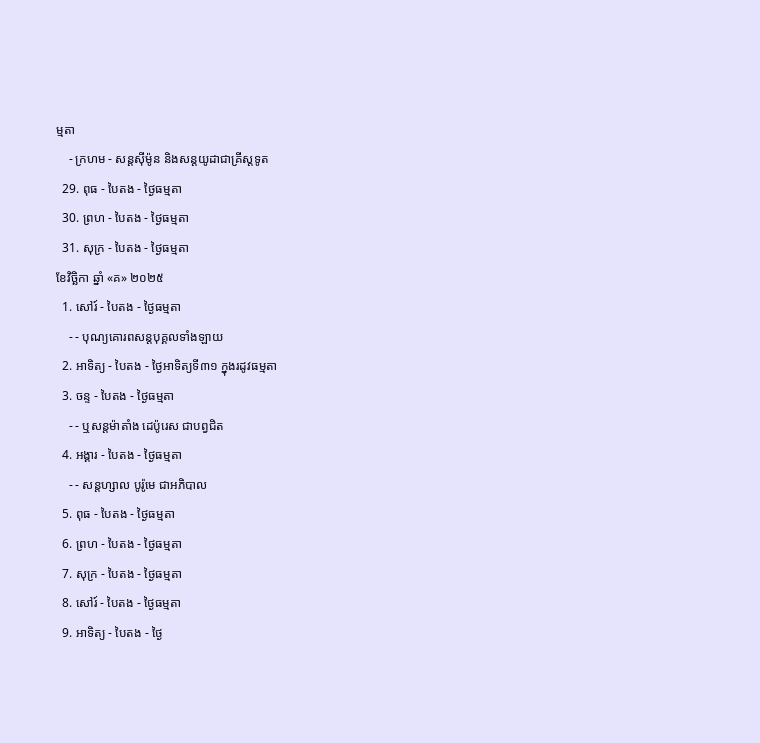ម្មតា
    - ក្រហម - សន្ដស៊ីម៉ូន និងសន្ដយូដាជាគ្រីស្ដទូត
  29. ពុធ - បៃតង - ថ្ងៃធម្មតា
  30. ព្រហ - បៃតង - ថ្ងៃធម្មតា
  31. សុក្រ - បៃតង - ថ្ងៃធម្មតា
ខែវិច្ឆិកា ឆ្នាំ «គ» ២០២៥
  1. សៅរ៍ - បៃតង - ថ្ងៃធម្មតា
    - - បុណ្យគោរពសន្ដបុគ្គលទាំងឡាយ
  2. អាទិត្យ - បៃតង - ថ្ងៃអាទិត្យទី៣១ ក្នុងរដូវធម្មតា
  3. ចន្ទ - បៃតង - ថ្ងៃធម្មតា
    - - ឬសន្ដម៉ាតាំង ដេប៉ូរេស ជាបព្វជិត
  4. អង្គារ - បៃតង - ថ្ងៃធម្មតា
    - - សន្ដហ្សាល បូរ៉ូមេ ជាអភិបាល
  5. ពុធ - បៃតង - ថ្ងៃធម្មតា
  6. ព្រហ - បៃតង - ថ្ងៃធម្មតា
  7. សុក្រ - បៃតង - ថ្ងៃធម្មតា
  8. សៅរ៍ - បៃតង - ថ្ងៃធម្មតា
  9. អាទិត្យ - បៃតង - ថ្ងៃ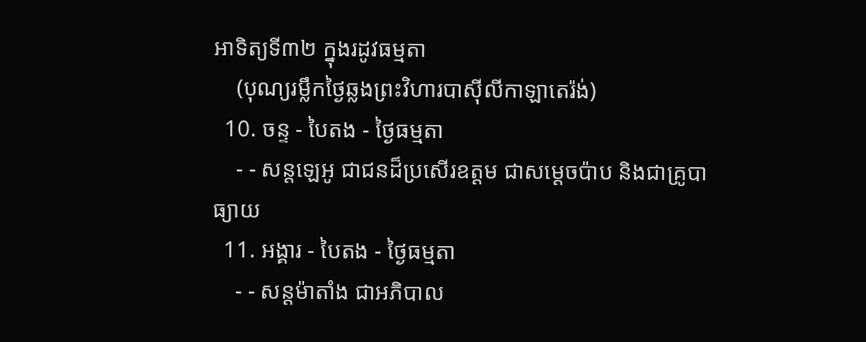អាទិត្យទី៣២ ក្នុងរដូវធម្មតា
    (បុណ្យរម្លឹកថ្ងៃឆ្លងព្រះវិហារបាស៊ីលីកាឡាតេរ៉ង់)
  10. ចន្ទ - បៃតង - ថ្ងៃធម្មតា
    - - សន្ដឡេអូ ជាជនដ៏ប្រសើរឧត្ដម ជាសម្ដេចប៉ាប និងជាគ្រូបាធ្យាយ
  11. អង្គារ - បៃតង - ថ្ងៃធម្មតា
    - - សន្ដម៉ាតាំង ជាអភិបាល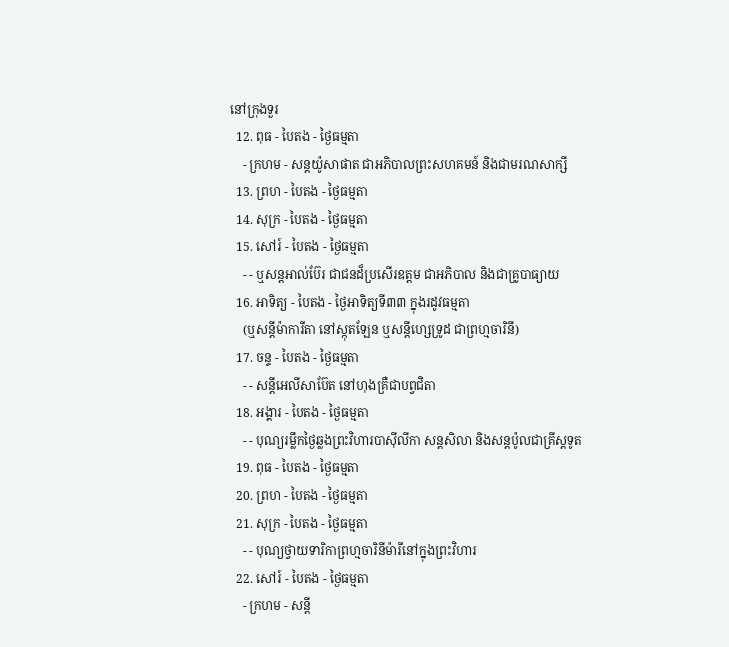នៅក្រុងទួរ
  12. ពុធ - បៃតង - ថ្ងៃធម្មតា
    - ក្រហម - សន្ដយ៉ូសាផាត ជាអភិបាលព្រះសហគមន៍ និងជាមរណសាក្សី
  13. ព្រហ - បៃតង - ថ្ងៃធម្មតា
  14. សុក្រ - បៃតង - ថ្ងៃធម្មតា
  15. សៅរ៍ - បៃតង - ថ្ងៃធម្មតា
    - - ឬសន្ដអាល់ប៊ែរ ជាជនដ៏ប្រសើរឧត្ដម ជាអភិបាល និងជាគ្រូបាធ្យាយ
  16. អាទិត្យ - បៃតង - ថ្ងៃអាទិត្យទី៣៣ ក្នុងរដូវធម្មតា
    (ឬសន្ដីម៉ាការីតា នៅស្កុតឡែន ឬសន្ដីហ្សេទ្រូដ ជាព្រហ្មចារិនី)
  17. ចន្ទ - បៃតង - ថ្ងៃធម្មតា
    - - សន្ដីអេលីសាប៊ែត នៅហុងគ្រឺជាបព្វជិតា
  18. អង្គារ - បៃតង - ថ្ងៃធម្មតា
    - - បុណ្យរម្លឹកថ្ងៃឆ្លងព្រះវិហារបាស៊ីលីកា សន្ដសិលា និងសន្ដប៉ូលជាគ្រីស្ដទូត
  19. ពុធ - បៃតង - ថ្ងៃធម្មតា
  20. ព្រហ - បៃតង - ថ្ងៃធម្មតា
  21. សុក្រ - បៃតង - ថ្ងៃធម្មតា
    - - បុណ្យថ្វាយទារិកាព្រហ្មចារិនីម៉ារីនៅក្នុងព្រះវិហារ
  22. សៅរ៍ - បៃតង - ថ្ងៃធម្មតា
    - ក្រហម - សន្ដី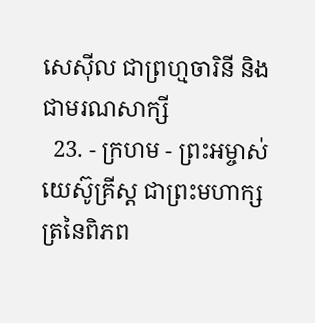សេស៊ីល ជាព្រហ្មចារិនី និងជាមរណសាក្សី
  23. - ក្រហម - ព្រះអម្ចាស់យេស៊ូគ្រីស្ដ ជាព្រះមហាក្សត្រនៃពិភព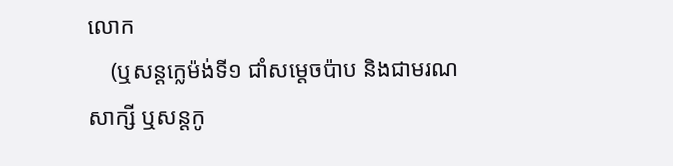លោក
    (ឬសន្ដក្លេម៉ង់ទី១ ជាំសម្ដេចប៉ាប និងជាមរណសាក្សី ឬសន្ដកូ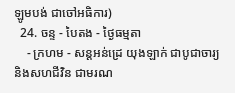ឡូមបង់ ជាចៅអធិការ)
  24. ចន្ទ - បៃតង - ថ្ងៃធម្មតា
    - ក្រហម - សន្ដអន់ដ្រេ យុងឡាក់ ជាបូជាចារ្យ និងសហជីវិន ជាមរណ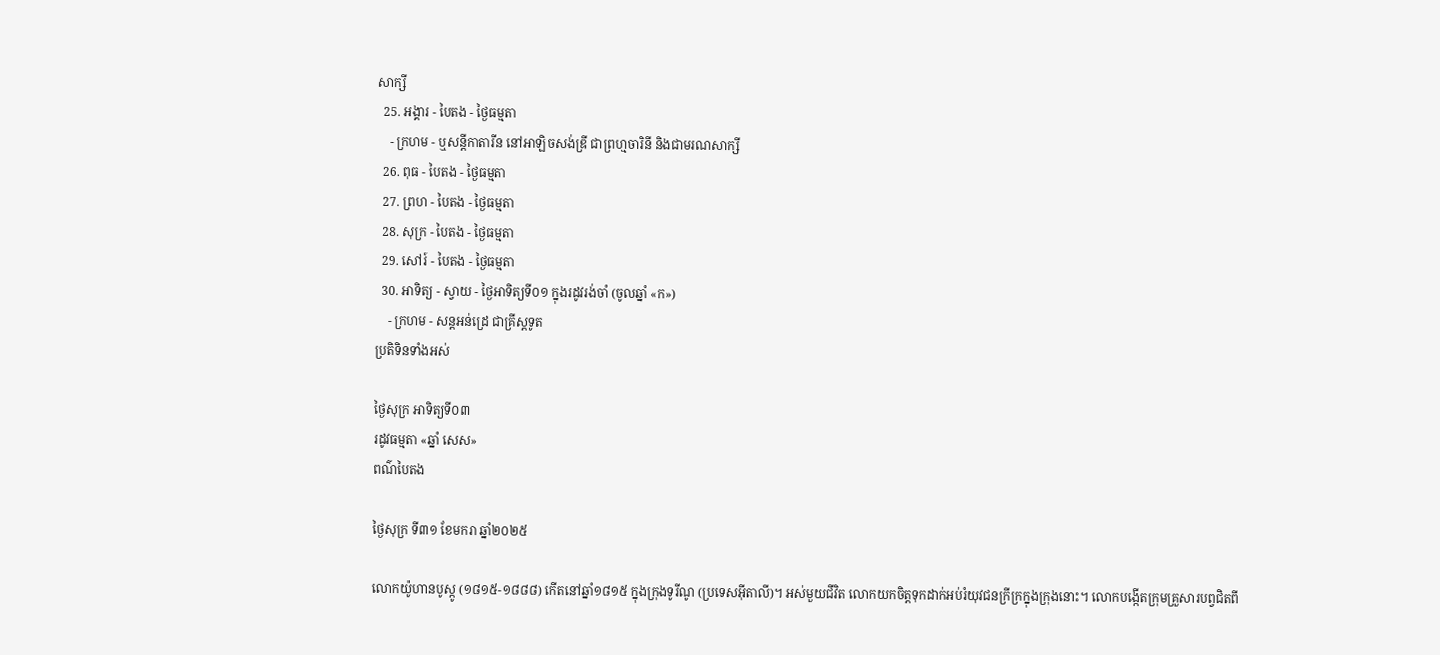សាក្សី
  25. អង្គារ - បៃតង - ថ្ងៃធម្មតា
    - ក្រហម - ឬសន្ដីកាតារីន នៅអាឡិចសង់ឌ្រី ជាព្រហ្មចារិនី និងជាមរណសាក្សី
  26. ពុធ - បៃតង - ថ្ងៃធម្មតា
  27. ព្រហ - បៃតង - ថ្ងៃធម្មតា
  28. សុក្រ - បៃតង - ថ្ងៃធម្មតា
  29. សៅរ៍ - បៃតង - ថ្ងៃធម្មតា
  30. អាទិត្យ - ស្វាយ - ថ្ងៃអាទិត្យទី០១ ក្នុងរដូវរង់ចាំ (ចូលឆ្នាំ «ក»)
    - ក្រហម - សន្ដអន់ដ្រេ ជាគ្រីស្ដទូត
ប្រតិទិនទាំងអស់

ថ្ងៃសុក្រ អាទិត្យទី០៣
រដូវធម្មតា «ឆ្នាំ សេស»
ពណ៌បៃតង

ថ្ងៃសុក្រ ទី៣១ ខែមករា ឆ្នាំ២០២៥

លោកយ៉ូហានបូស្កូ (១៨១៥-១៨៨៨) កើតនៅឆ្នាំ១៨១៥ ក្នុងក្រុងទូរីណូ (ប្រទេសអ៊ីតាលី)។ អស់មួយជីវិត លោកយកចិត្តទុកដាក់អប់រំយុវជនក្រីក្រក្នុងក្រុងនោះ។ លោកបង្កើតក្រុមគ្រួសារបព្វជិតពី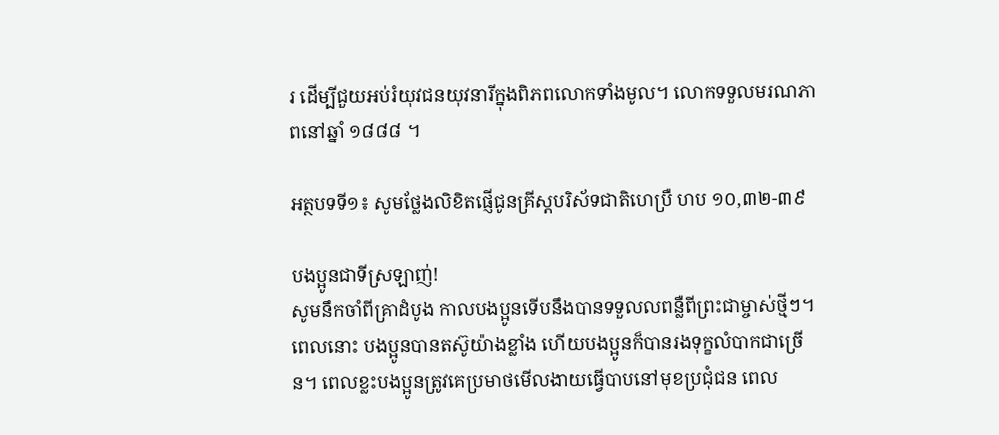រ ដើម្បីជួយអប់រំយុវជនយុវនារីក្នុងពិភពលោកទាំងមូល។ លោកទទួលមរណភាពនៅឆ្នាំ ១៨៨៨ ។

អត្ថបទទី១៖ សូមថ្លែងលិខិតផ្ញើជូនគ្រីស្តបរិស័ទជាតិហេប្រឺ ហប ១០,៣២-៣៩

បងប្អូនជាទីស្រឡាញ់!
សូមនឹកចាំពីគ្រាដំបូង កាលបងប្អូនទើបនឹងបានទទួលលពន្លឺពីព្រះជាម្ចាស់ថ្មីៗ។ ពេលនោះ បងប្អូនបានតស៊ូយ៉ាងខ្លាំង ហើយបងប្អូនក៏បានរងទុក្ខលំបាកជាច្រើន។ ពេលខ្លះបងប្អូនត្រូវគេប្រមាថមើលងាយធ្វើបាបនៅមុខប្រជុំជន ពេល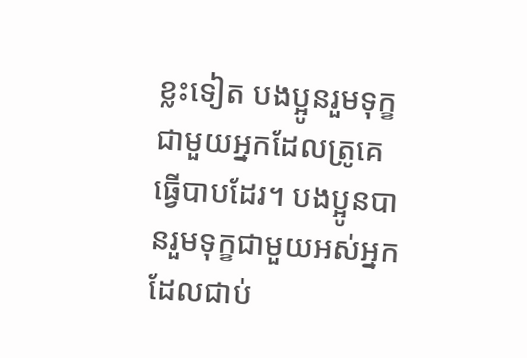ខ្លះទៀត បងប្អូនរួមទុក្ខជាមួយអ្នកដែលត្រូគេធ្វើបាបដែរ។ បងប្អូនបានរួមទុក្ខជាមួយអស់អ្នកដែលជាប់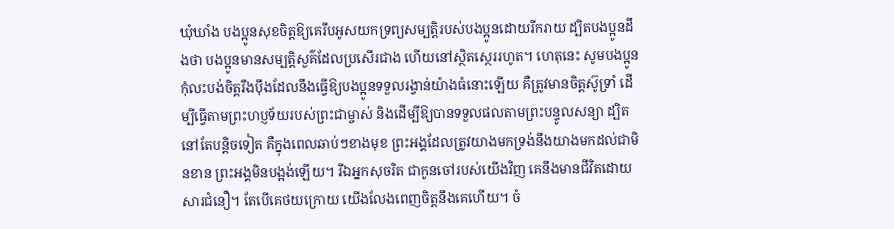ឃុំឃាំង បងប្អូនសុខចិត្តឱ្យគេរឹបអូសយកទ្រព្យសម្បត្តិរបស់បងប្អូនដោយរីករាយ ដ្បិតបងប្អូនដឹងថា បងប្អូនមានសម្បត្តិសួគ៌ដែលប្រសើរជាង ហើយនៅស្ថិតស្ថេររហូត។ ហេតុនេះ សូមបងប្អូនកុំលះបង់ចិត្តរឹងប៉ឹងដែលនឹងធ្វើឱ្យបងប្អូនទទួលរង្វាន់យ៉ាងធំនោះឡើយ គឺត្រូវមានចិត្តស៊ូទ្រាំ ដើម្បីធ្វើតាមព្រះហប្ញទ័យរបស់ព្រះជាម្ចាស់ និងដើម្បីឱ្យបានទទួលផលតាមព្រះបន្ទូលសន្យា ដ្បិតនៅតែបន្តិចទៀត គឺក្នុងពេលឆាប់ៗខាងមុខ ព្រះអង្គដែលត្រូវយាងមកទ្រង់នឹងយាងមកដល់ជាមិនខាន ព្រះអង្គមិនបង្អង់ឡើយ។ រីឯអ្នកសុចរិត ជាកូនចៅរបស់យើងវិញ គេនឹងមានជីវិតដោយសារជំនឿ។ តែបើគេថយក្រោយ យើងលែងពេញចិត្តនឹងគេហើយ។ ចំ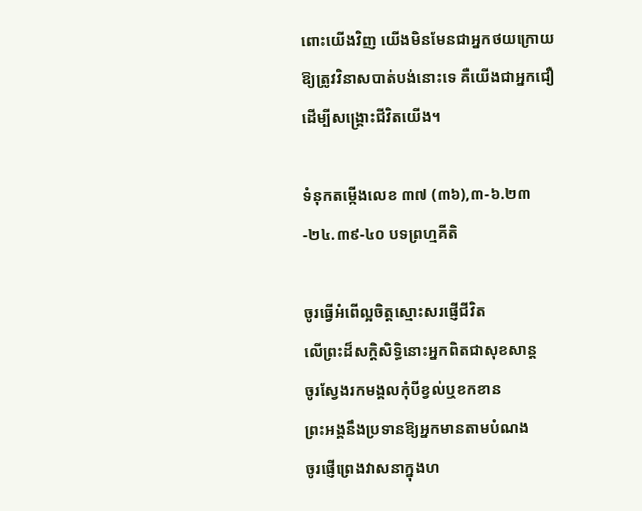ពោះយើងវិញ យើងមិនមែនជាអ្នកថយក្រោយឱ្យត្រូវវិនាសបាត់បង់នោះទេ គឺយើងជាអ្នកជឿ ដើម្បីសង្រ្គោះជីវិតយើង។

ទំនុកតម្កើងលេខ ៣៧ (៣៦),៣-៦.២៣-២៤.៣៩-៤០ បទព្រហ្មគីតិ

ចូរធ្វើអំពើល្អចិត្តស្មោះសរផ្ញើជីវិត
លើព្រះដ៏សក្តិសិទ្ធិនោះអ្នកពិតជាសុខសាន្ត
ចូរស្វែងរកមង្គលកុំបីខ្វល់ឬខកខាន
ព្រះអង្គនឹងប្រទានឱ្យអ្នកមានតាមបំណង
ចូរផ្ញើព្រេងវាសនាក្នុងហ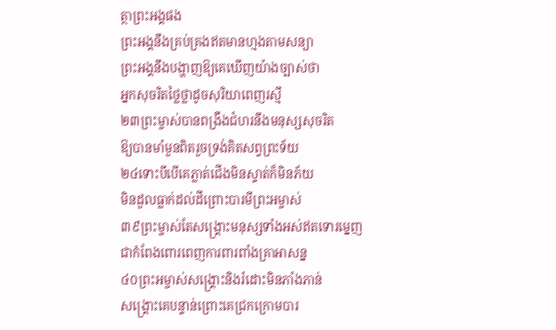ត្ថាព្រះអង្គផង
ព្រះអង្គនឹងគ្រប់គ្រងឥតមានហ្មងតាមសន្យា
ព្រះអង្គនឹងបង្ហាញឱ្យគេឃើញយ៉ាងច្បាស់ថា
អ្នកសុចរិតថ្លៃថ្លាដូចសុរិយាពេញរស្មី
២៣ព្រះម្ចាស់បានពង្រឹងជំហរនឹងមនុស្សសុចរិត
ឱ្យបានមាំមួនពិតរួចទ្រង់គិតសព្វព្រះទ័យ
២៤ទោះបីបើគេភ្លាត់ជើងមិនស្ទាត់ក៏មិនភ័យ
មិនដួលធ្លាក់ដល់ដីព្រោះបារមីព្រះអម្ចាស់
៣៩ព្រះម្ចាស់តែសង្រ្គោះមនុស្សទាំងអស់ឥតទោរម្នេញ
ជាកំពែងពោរពេញការពារពាំងគ្រាអាសន្ន
៤០ព្រះអម្ចាស់សង្រ្គោះនិងរំដោះមិនភាំងភាន់
សង្រ្គោះគេបន្ទាន់ព្រោះគេជ្រកក្រោមបារ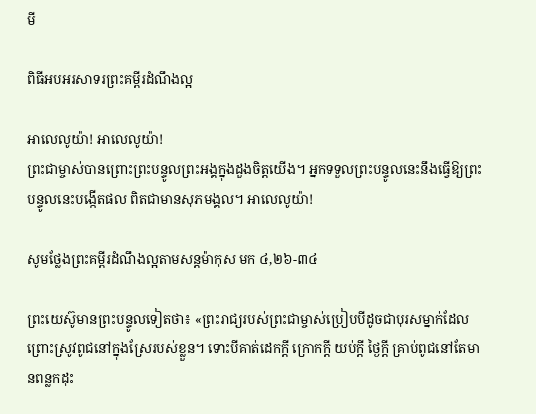មី

ពិធីអបអរសាទរព្រះគម្ពីរដំណឹងល្អ

អាលេលូយ៉ា! អាលេលូយ៉ា!
ព្រះជាម្ចាស់បានព្រោះព្រះបន្ទូលព្រះអង្គក្នុងដួងចិត្តយើង។ អ្នកទទួលព្រះបន្ទូលនេះនឹងធ្វើឱ្យព្រះបន្ទូលនេះបង្កើតផល ពិតជាមានសុភមង្គល។ អាលេលូយ៉ា!

សូមថ្លែងព្រះគម្ពីរដំណឹងល្អតាមសន្តម៉ាកុស មក ៤,២៦-៣៤

ព្រះយេស៊ូមានព្រះបន្ទូលទៀតថា៖ «ព្រះរាជ្យរបស់ព្រះជាម្ចាស់ប្រៀបបីដូចជាបុរសម្នាក់ដែលព្រោះស្រូវពូជនៅក្នុងស្រែរបស់ខ្លួន។ ទោះបីគាត់ដេកក្តី ក្រោកក្តី យប់ក្តី ថ្ងៃក្តី គ្រាប់ពូជនៅតែមានពន្លកដុះ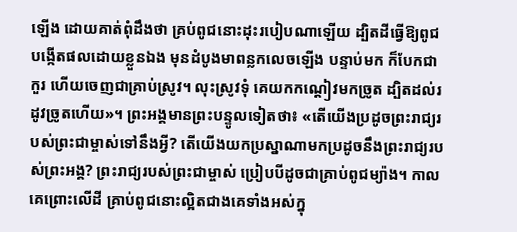ឡើង ដោយគាត់ពុំដឹងថា គ្រប់ពូជនោះដុះរបៀបណាឡើយ ដ្បិតដីធ្វើឱ្យពូជបង្កើតផលដោយខ្លួនឯង មុនដំបូងមាពន្លកលេចឡើង បន្ទាប់មក ក៏បែកជាកួរ ហើយចេញជាគ្រាប់ស្រូវ។ លុះស្រូវទុំ គេយកកណ្តៀវមកច្រូត ដ្បិតដល់រដូវច្រូតហើយ»។ ព្រះអង្គមានព្រះបន្ទូលទៀតថា៖ «តើយើងប្រដូចព្រះរាជ្យរបស់ព្រះជាម្ចាស់ទៅនឹងអ្វី? តើយើងយកប្រស្នាណាមកប្រដូចនឹងព្រះរាជ្យរបស់ព្រះអង្គ? ព្រះរាជ្យរបស់ព្រះជាម្ចាស់ ប្រៀបបីដូចជាគ្រាប់ពូជម្យ៉ាង។ កាលគេព្រោះលើដី គ្រាប់ពូជនោះល្អិតជាងគេទាំងអស់ក្នុ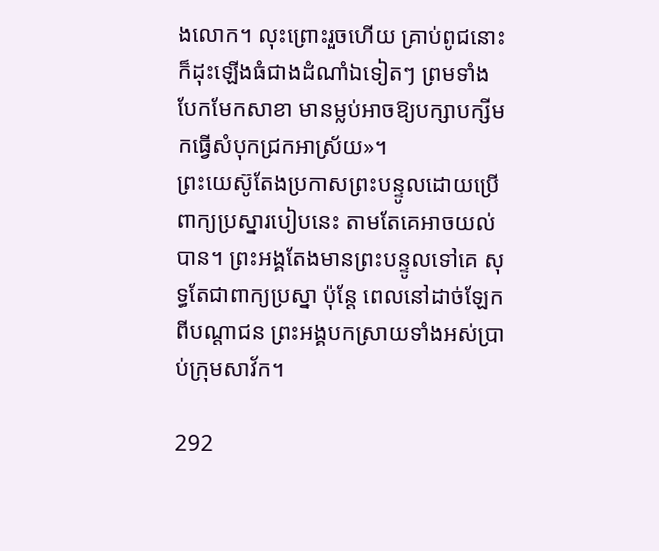ងលោក។ លុះព្រោះរួចហើយ គ្រាប់ពូជនោះក៏ដុះឡើងធំជាងដំណាំឯទៀតៗ ព្រមទាំងបែកមែកសាខា មានម្លប់អាចឱ្យបក្សាបក្សីមកធ្វើសំបុកជ្រកអាស្រ័យ»។
ព្រះយេស៊ូតែងប្រកាសព្រះបន្ទូលដោយប្រើពាក្យប្រស្នារបៀបនេះ តាមតែគេអាចយល់បាន។ ព្រះអង្គតែងមានព្រះបន្ទូលទៅគេ សុទ្ធតែជាពាក្យប្រស្នា ប៉ុន្តែ ពេលនៅដាច់ឡែកពីបណ្តាជន ព្រះអង្គបកស្រាយទាំងអស់ប្រាប់ក្រុមសាវ័ក។

292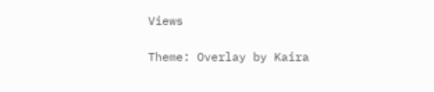Views

Theme: Overlay by Kaira